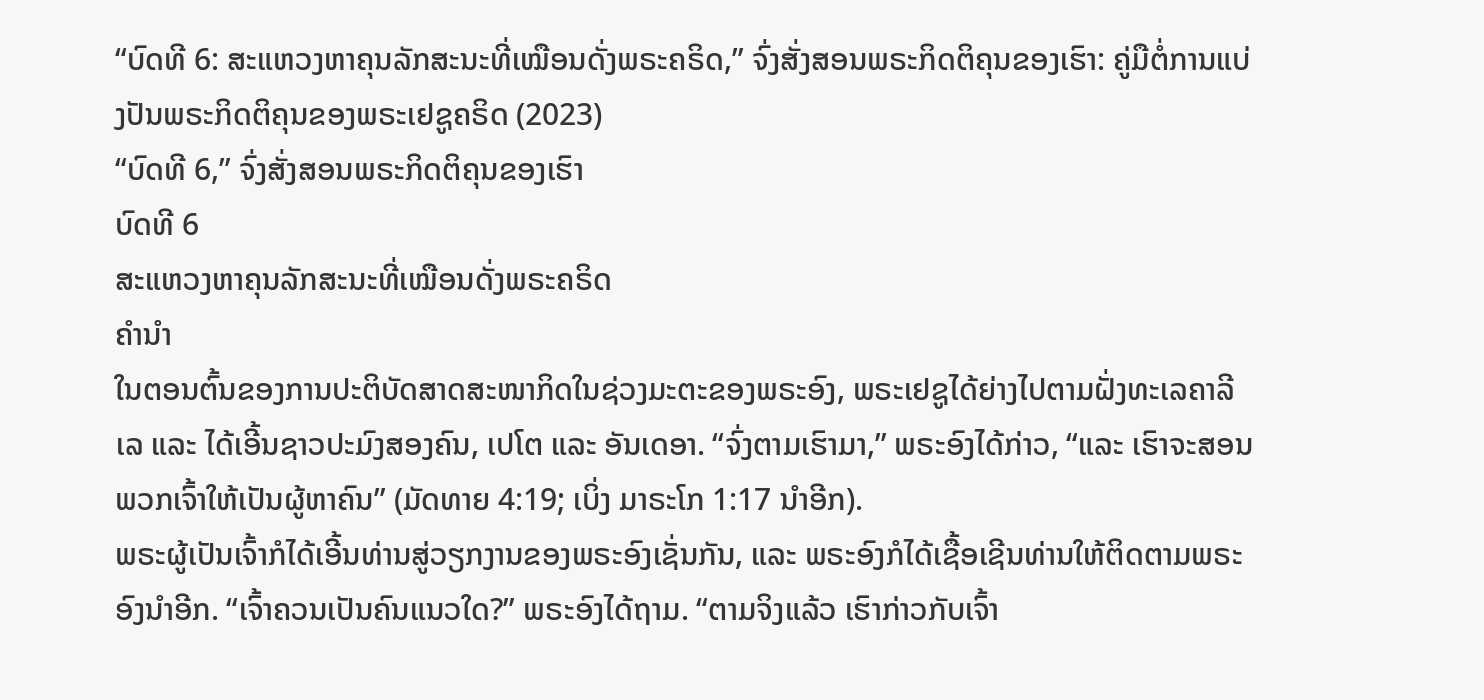“ບົດທີ 6: ສະແຫວງຫາຄຸນລັກສະນະທີ່ເໝືອນດັ່ງພຣະຄຣິດ,” ຈົ່ງສັ່ງສອນພຣະກິດຕິຄຸນຂອງເຮົາ: ຄູ່ມືຕໍ່ການແບ່ງປັນພຣະກິດຕິຄຸນຂອງພຣະເຢຊູຄຣິດ (2023)
“ບົດທີ 6,” ຈົ່ງສັ່ງສອນພຣະກິດຕິຄຸນຂອງເຮົາ
ບົດທີ 6
ສະແຫວງຫາຄຸນລັກສະນະທີ່ເໝືອນດັ່ງພຣະຄຣິດ
ຄຳນຳ
ໃນຕອນຕົ້ນຂອງການປະຕິບັດສາດສະໜາກິດໃນຊ່ວງມະຕະຂອງພຣະອົງ, ພຣະເຢຊູໄດ້ຍ່າງໄປຕາມຝັ່ງທະເລຄາລີເລ ແລະ ໄດ້ເອີ້ນຊາວປະມົງສອງຄົນ, ເປໂຕ ແລະ ອັນເດອາ. “ຈົ່ງຕາມເຮົາມາ,” ພຣະອົງໄດ້ກ່າວ, “ແລະ ເຮົາຈະສອນພວກເຈົ້າໃຫ້ເປັນຜູ້ຫາຄົນ” (ມັດທາຍ 4:19; ເບິ່ງ ມາຣະໂກ 1:17 ນຳອີກ).
ພຣະຜູ້ເປັນເຈົ້າກໍໄດ້ເອີ້ນທ່ານສູ່ວຽກງານຂອງພຣະອົງເຊັ່ນກັນ, ແລະ ພຣະອົງກໍໄດ້ເຊື້ອເຊີນທ່ານໃຫ້ຕິດຕາມພຣະອົງນຳອີກ. “ເຈົ້າຄວນເປັນຄົນແນວໃດ?” ພຣະອົງໄດ້ຖາມ. “ຕາມຈິງແລ້ວ ເຮົາກ່າວກັບເຈົ້າ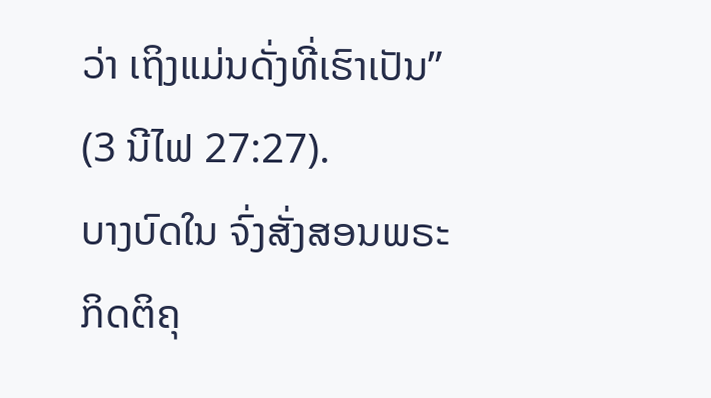ວ່າ ເຖິງແມ່ນດັ່ງທີ່ເຮົາເປັນ” (3 ນີໄຟ 27:27).
ບາງບົດໃນ ຈົ່ງສັ່ງສອນພຣະກິດຕິຄຸ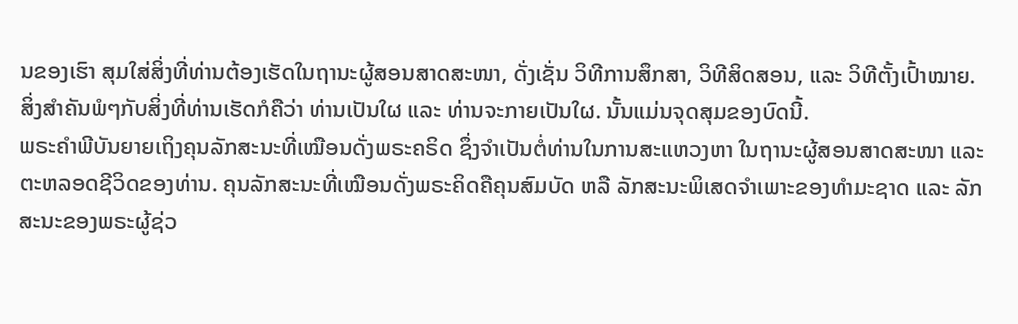ນຂອງເຮົາ ສຸມໃສ່ສິ່ງທີ່ທ່ານຕ້ອງເຮັດໃນຖານະຜູ້ສອນສາດສະໜາ, ດັ່ງເຊັ່ນ ວິທີການສຶກສາ, ວິທີສິດສອນ, ແລະ ວິທີຕັ້ງເປົ້າໝາຍ. ສິ່ງສຳຄັນພໍໆກັບສິ່ງທີ່ທ່ານເຮັດກໍຄືວ່າ ທ່ານເປັນໃຜ ແລະ ທ່ານຈະກາຍເປັນໃຜ. ນັ້ນແມ່ນຈຸດສຸມຂອງບົດນີ້.
ພຣະຄຳພີບັນຍາຍເຖິງຄຸນລັກສະນະທີ່ເໝືອນດັ່ງພຣະຄຣິດ ຊຶ່ງຈຳເປັນຕໍ່ທ່ານໃນການສະແຫວງຫາ ໃນຖານະຜູ້ສອນສາດສະໜາ ແລະ ຕະຫລອດຊີວິດຂອງທ່ານ. ຄຸນລັກສະນະທີ່ເໝືອນດັ່ງພຣະຄິດຄືຄຸນສົມບັດ ຫລື ລັກສະນະພິເສດຈຳເພາະຂອງທຳມະຊາດ ແລະ ລັກສະນະຂອງພຣະຜູ້ຊ່ວ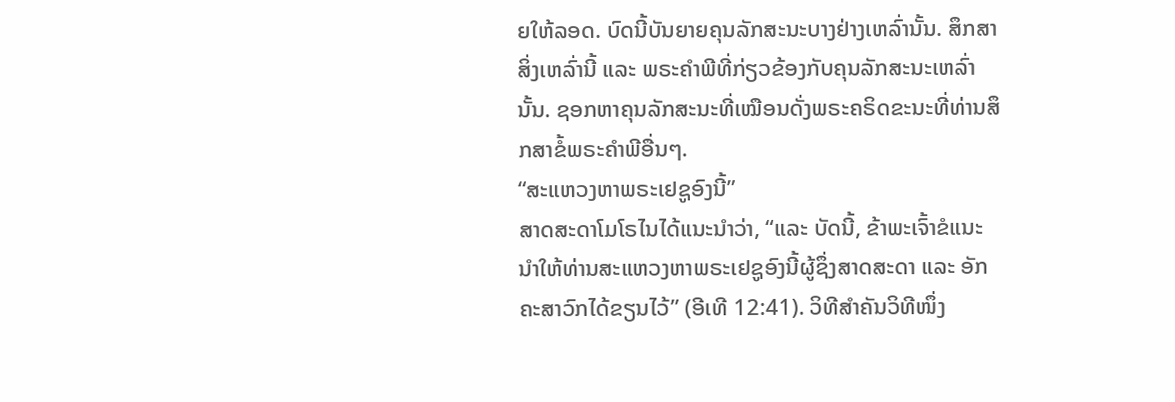ຍໃຫ້ລອດ. ບົດນີ້ບັນຍາຍຄຸນລັກສະນະບາງຢ່າງເຫລົ່ານັ້ນ. ສຶກສາສິ່ງເຫລົ່ານີ້ ແລະ ພຣະຄຳພີທີ່ກ່ຽວຂ້ອງກັບຄຸນລັກສະນະເຫລົ່ານັ້ນ. ຊອກຫາຄຸນລັກສະນະທີ່ເໝືອນດັ່ງພຣະຄຣິດຂະນະທີ່ທ່ານສຶກສາຂໍ້ພຣະຄຳພີອື່ນໆ.
“ສະແຫວງຫາພຣະເຢຊູອົງນີ້”
ສາດສະດາໂມໂຣໄນໄດ້ແນະນຳວ່າ, “ແລະ ບັດນີ້, ຂ້າພະເຈົ້າຂໍແນະນຳໃຫ້ທ່ານສະແຫວງຫາພຣະເຢຊູອົງນີ້ຜູ້ຊຶ່ງສາດສະດາ ແລະ ອັກຄະສາວົກໄດ້ຂຽນໄວ້” (ອີເທີ 12:41). ວິທີສຳຄັນວິທີໜຶ່ງ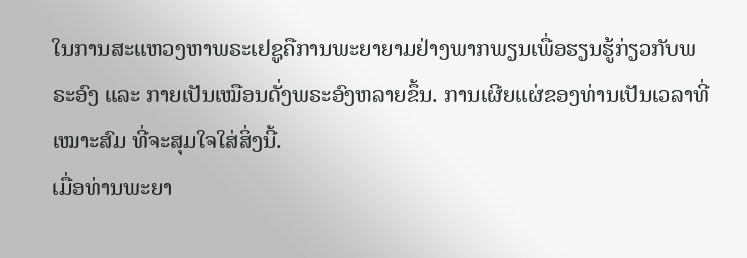ໃນການສະແຫວງຫາພຣະເຢຊູຄືການພະຍາຍາມຢ່າງພາກພຽນເພື່ອຮຽນຮູ້ກ່ຽວກັບພຣະອົງ ແລະ ກາຍເປັນເໝືອນດັ່ງພຣະອົງຫລາຍຂຶ້ນ. ການເຜີຍແຜ່ຂອງທ່ານເປັນເວລາທີ່ເໝາະສົມ ທີ່ຈະສຸມໃຈໃສ່ສິ່ງນີ້.
ເມື່ອທ່ານພະຍາ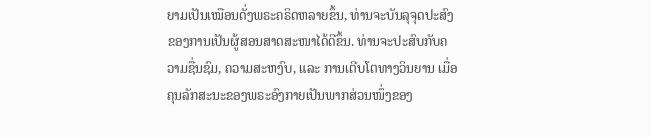ຍາມເປັນເໝືອນດັ່ງພຣະຄຣິດຫລາຍຂຶ້ນ, ທ່ານຈະບັນລຸຈຸດປະສົງຂອງການເປັນຜູ້ສອນສາດສະໜາໄດ້ດີຂຶ້ນ. ທ່ານຈະປະສົບກັບຄວາມຊື່ນຊົມ, ຄວາມສະຫງົບ, ແລະ ການເຕີບໂຕທາງວິນຍານ ເມື່ອຄຸນລັກສະນະຂອງພຣະອົງກາຍເປັນພາກສ່ວນໜຶ່ງຂອງ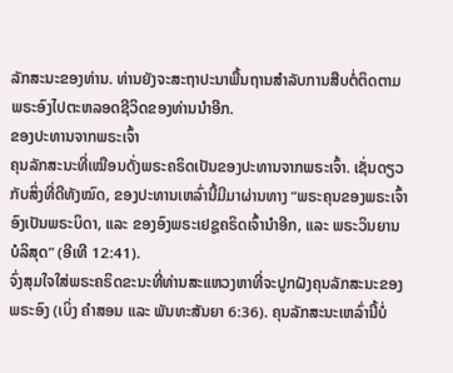ລັກສະນະຂອງທ່ານ. ທ່ານຍັງຈະສະຖາປະນາພື້ນຖານສຳລັບການສືບຕໍ່ຕິດຕາມພຣະອົງໄປຕະຫລອດຊີວິດຂອງທ່ານນຳອີກ.
ຂອງປະທານຈາກພຣະເຈົ້າ
ຄຸນລັກສະນະທີ່ເໝືອນດັ່ງພຣະຄຣິດເປັນຂອງປະທານຈາກພຣະເຈົ້າ. ເຊັ່ນດຽວກັບສິ່ງທີ່ດີທັງໝົດ, ຂອງປະທານເຫລົ່ານີ້ມີມາຜ່ານທາງ “ພຣະຄຸນຂອງພຣະເຈົ້າອົງເປັນພຣະບິດາ, ແລະ ຂອງອົງພຣະເຢຊູຄຣິດເຈົ້ານຳອີກ, ແລະ ພຣະວິນຍານບໍລິສຸດ” (ອີເທີ 12:41).
ຈົ່ງສຸມໃຈໃສ່ພຣະຄຣິດຂະນະທີ່ທ່ານສະແຫວງຫາທີ່ຈະປູກຝັງຄຸນລັກສະນະຂອງພຣະອົງ (ເບິ່ງ ຄຳສອນ ແລະ ພັນທະສັນຍາ 6:36). ຄຸນລັກສະນະເຫລົ່ານີ້ບໍ່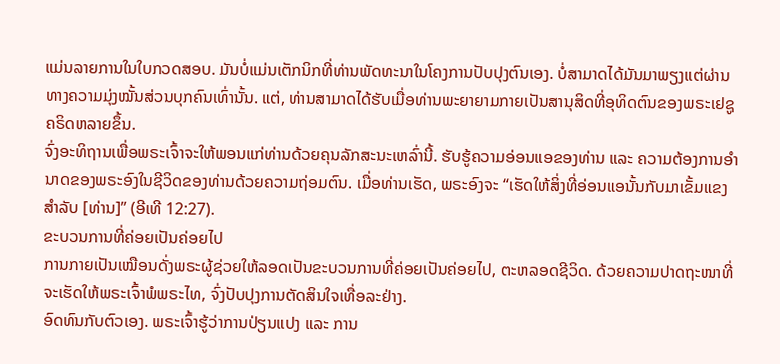ແມ່ນລາຍການໃນໃບກວດສອບ. ມັນບໍ່ແມ່ນເຕັກນິກທີ່ທ່ານພັດທະນາໃນໂຄງການປັບປຸງຕົນເອງ. ບໍ່ສາມາດໄດ້ມັນມາພຽງແຕ່ຜ່ານທາງຄວາມມຸ່ງໝັ້ນສ່ວນບຸກຄົນເທົ່ານັ້ນ. ແຕ່, ທ່ານສາມາດໄດ້ຮັບເມື່ອທ່ານພະຍາຍາມກາຍເປັນສານຸສິດທີ່ອຸທິດຕົນຂອງພຣະເຢຊູຄຣິດຫລາຍຂຶ້ນ.
ຈົ່ງອະທິຖານເພື່ອພຣະເຈົ້າຈະໃຫ້ພອນແກ່ທ່ານດ້ວຍຄຸນລັກສະນະເຫລົ່ານີ້. ຮັບຮູ້ຄວາມອ່ອນແອຂອງທ່ານ ແລະ ຄວາມຕ້ອງການອຳນາດຂອງພຣະອົງໃນຊີວິດຂອງທ່ານດ້ວຍຄວາມຖ່ອມຕົນ. ເມື່ອທ່ານເຮັດ, ພຣະອົງຈະ “ເຮັດໃຫ້ສິ່ງທີ່ອ່ອນແອນັ້ນກັບມາເຂັ້ມແຂງສຳລັບ [ທ່ານ]” (ອີເທີ 12:27).
ຂະບວນການທີ່ຄ່ອຍເປັນຄ່ອຍໄປ
ການກາຍເປັນເໝືອນດັ່ງພຣະຜູ້ຊ່ວຍໃຫ້ລອດເປັນຂະບວນການທີ່ຄ່ອຍເປັນຄ່ອຍໄປ, ຕະຫລອດຊີວິດ. ດ້ວຍຄວາມປາດຖະໜາທີ່ຈະເຮັດໃຫ້ພຣະເຈົ້າພໍພຣະໄທ, ຈົ່ງປັບປຸງການຕັດສິນໃຈເທື່ອລະຢ່າງ.
ອົດທົນກັບຕົວເອງ. ພຣະເຈົ້າຮູ້ວ່າການປ່ຽນແປງ ແລະ ການ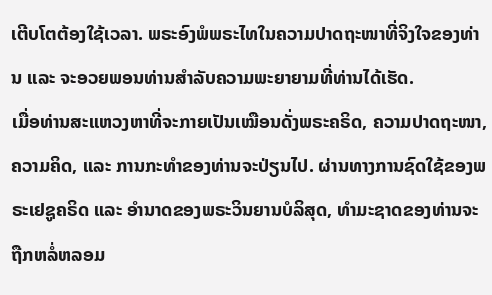ເຕີບໂຕຕ້ອງໃຊ້ເວລາ. ພຣະອົງພໍພຣະໄທໃນຄວາມປາດຖະໜາທີ່ຈິງໃຈຂອງທ່ານ ແລະ ຈະອວຍພອນທ່ານສຳລັບຄວາມພະຍາຍາມທີ່ທ່ານໄດ້ເຮັດ.
ເມື່ອທ່ານສະແຫວງຫາທີ່ຈະກາຍເປັນເໝືອນດັ່ງພຣະຄຣິດ, ຄວາມປາດຖະໜາ, ຄວາມຄິດ, ແລະ ການກະທຳຂອງທ່ານຈະປ່ຽນໄປ. ຜ່ານທາງການຊົດໃຊ້ຂອງພຣະເຢຊູຄຣິດ ແລະ ອຳນາດຂອງພຣະວິນຍານບໍລິສຸດ, ທຳມະຊາດຂອງທ່ານຈະຖືກຫລໍ່ຫລອມ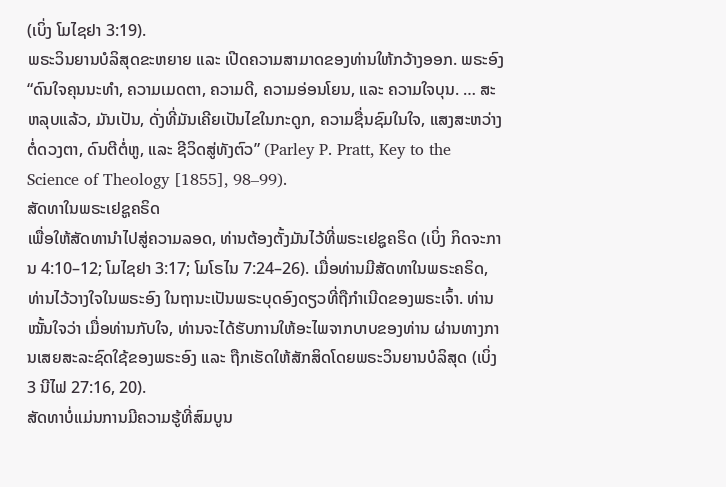(ເບິ່ງ ໂມໄຊຢາ 3:19).
ພຣະວິນຍານບໍລິສຸດຂະຫຍາຍ ແລະ ເປີດຄວາມສາມາດຂອງທ່ານໃຫ້ກວ້າງອອກ. ພຣະອົງ “ດົນໃຈຄຸນນະທຳ, ຄວາມເມດຕາ, ຄວາມດີ, ຄວາມອ່ອນໂຍນ, ແລະ ຄວາມໃຈບຸນ. … ສະຫລຸບແລ້ວ, ມັນເປັນ, ດັ່ງທີ່ມັນເຄີຍເປັນໄຂໃນກະດູກ, ຄວາມຊື່ນຊົມໃນໃຈ, ແສງສະຫວ່າງຕໍ່ດວງຕາ, ດົນຕີຕໍ່ຫູ, ແລະ ຊີວິດສູ່ທັງຕົວ” (Parley P. Pratt, Key to the Science of Theology [1855], 98–99).
ສັດທາໃນພຣະເຢຊູຄຣິດ
ເພື່ອໃຫ້ສັດທານຳໄປສູ່ຄວາມລອດ, ທ່ານຕ້ອງຕັ້ງມັນໄວ້ທີ່ພຣະເຢຊູຄຣິດ (ເບິ່ງ ກິດຈະການ 4:10–12; ໂມໄຊຢາ 3:17; ໂມໂຣໄນ 7:24–26). ເມື່ອທ່ານມີສັດທາໃນພຣະຄຣິດ, ທ່ານໄວ້ວາງໃຈໃນພຣະອົງ ໃນຖານະເປັນພຣະບຸດອົງດຽວທີ່ຖືກຳເນີດຂອງພຣະເຈົ້າ. ທ່ານໝັ້ນໃຈວ່າ ເມື່ອທ່ານກັບໃຈ, ທ່ານຈະໄດ້ຮັບການໃຫ້ອະໄພຈາກບາບຂອງທ່ານ ຜ່ານທາງການເສຍສະລະຊົດໃຊ້ຂອງພຣະອົງ ແລະ ຖືກເຮັດໃຫ້ສັກສິດໂດຍພຣະວິນຍານບໍລິສຸດ (ເບິ່ງ 3 ນີໄຟ 27:16, 20).
ສັດທາບໍ່ແມ່ນການມີຄວາມຮູ້ທີ່ສົມບູນ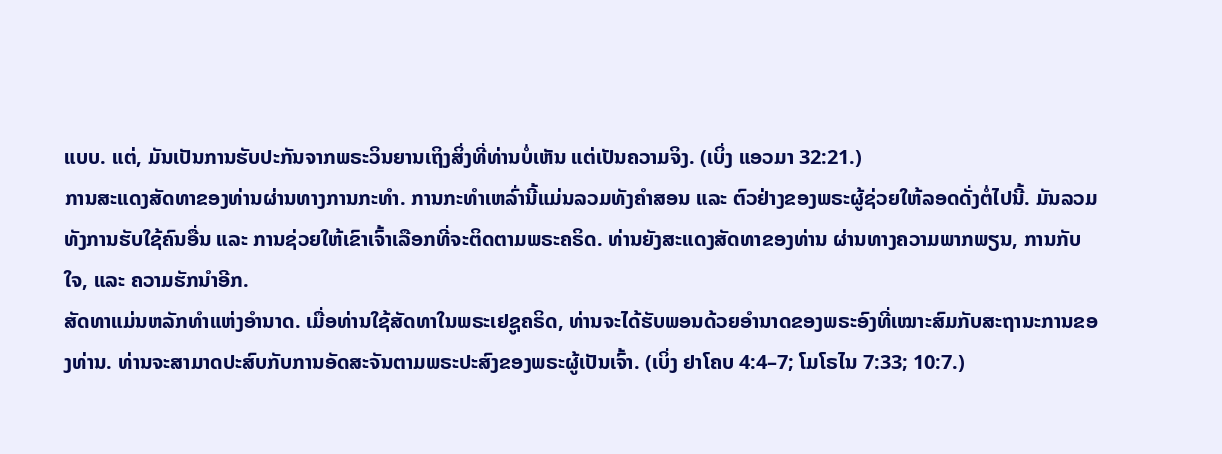ແບບ. ແຕ່, ມັນເປັນການຮັບປະກັນຈາກພຣະວິນຍານເຖິງສິ່ງທີ່ທ່ານບໍ່ເຫັນ ແຕ່ເປັນຄວາມຈິງ. (ເບິ່ງ ແອວມາ 32:21.)
ການສະແດງສັດທາຂອງທ່ານຜ່ານທາງການກະທຳ. ການກະທຳເຫລົ່ານີ້ແມ່ນລວມທັງຄຳສອນ ແລະ ຕົວຢ່າງຂອງພຣະຜູ້ຊ່ວຍໃຫ້ລອດດັ່ງຕໍ່ໄປນີ້. ມັນລວມທັງການຮັບໃຊ້ຄົນອື່ນ ແລະ ການຊ່ວຍໃຫ້ເຂົາເຈົ້າເລືອກທີ່ຈະຕິດຕາມພຣະຄຣິດ. ທ່ານຍັງສະແດງສັດທາຂອງທ່ານ ຜ່ານທາງຄວາມພາກພຽນ, ການກັບໃຈ, ແລະ ຄວາມຮັກນຳອີກ.
ສັດທາແມ່ນຫລັກທຳແຫ່ງອຳນາດ. ເມື່ອທ່ານໃຊ້ສັດທາໃນພຣະເຢຊູຄຣິດ, ທ່ານຈະໄດ້ຮັບພອນດ້ວຍອຳນາດຂອງພຣະອົງທີ່ເໝາະສົມກັບສະຖານະການຂອງທ່ານ. ທ່ານຈະສາມາດປະສົບກັບການອັດສະຈັນຕາມພຣະປະສົງຂອງພຣະຜູ້ເປັນເຈົ້າ. (ເບິ່ງ ຢາໂຄບ 4:4–7; ໂມໂຣໄນ 7:33; 10:7.)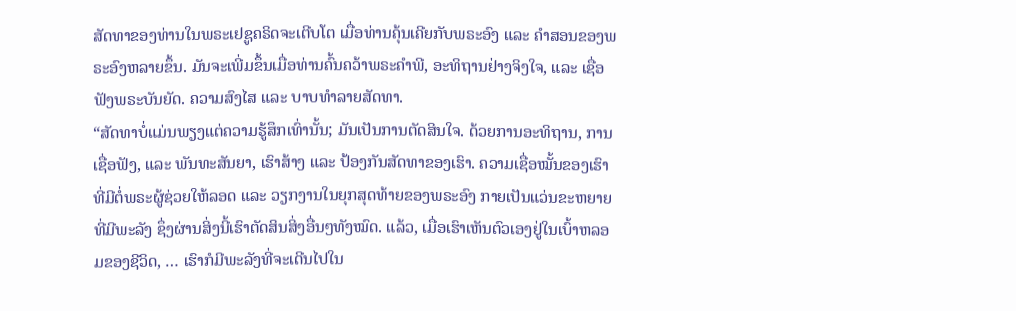ສັດທາຂອງທ່ານໃນພຣະເຢຊູຄຣິດຈະເຕີບໂຕ ເມື່ອທ່ານຄຸ້ນເຄີຍກັບພຣະອົງ ແລະ ຄຳສອນຂອງພຣະອົງຫລາຍຂຶ້ນ. ມັນຈະເພີ່ມຂຶ້ນເມື່ອທ່ານຄົ້ນຄວ້າພຣະຄຳພີ, ອະທິຖານຢ່າງຈິງໃຈ, ແລະ ເຊື່ອຟັງພຣະບັນຍັດ. ຄວາມສົງໄສ ແລະ ບາບທຳລາຍສັດທາ.
“ສັດທາບໍ່ແມ່ນພຽງແຕ່ຄວາມຮູ້ສຶກເທົ່ານັ້ນ; ມັນເປັນການຕັດສິນໃຈ. ດ້ວຍການອະທິຖານ, ການເຊື່ອຟັງ, ແລະ ພັນທະສັນຍາ, ເຮົາສ້າງ ແລະ ປ້ອງກັນສັດທາຂອງເຮົາ. ຄວາມເຊື່ອໝັ້ນຂອງເຮົາທີ່ມີຕໍ່ພຣະຜູ້ຊ່ວຍໃຫ້ລອດ ແລະ ວຽກງານໃນຍຸກສຸດທ້າຍຂອງພຣະອົງ ກາຍເປັນແວ່ນຂະຫຍາຍທີ່ມີພະລັງ ຊຶ່ງຜ່ານສິ່ງນີ້ເຮົາຕັດສິນສິ່ງອື່ນໆທັງໝົດ. ແລ້ວ, ເມື່ອເຮົາເຫັນຕົວເອງຢູ່ໃນເບົ້າຫລອມຂອງຊີວິດ, … ເຮົາກໍມີພະລັງທີ່ຈະເດີນໄປໃນ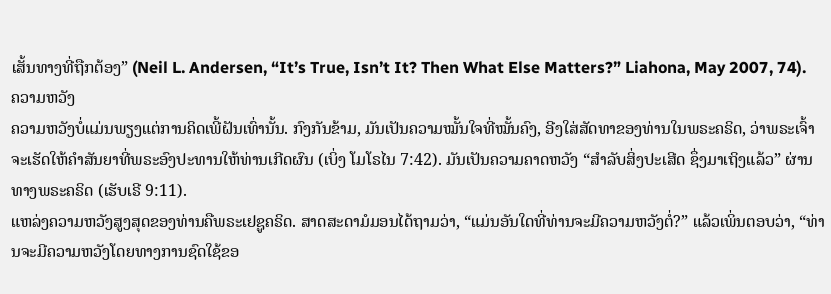ເສັ້ນທາງທີ່ຖືກຕ້ອງ” (Neil L. Andersen, “It’s True, Isn’t It? Then What Else Matters?” Liahona, May 2007, 74).
ຄວາມຫວັງ
ຄວາມຫວັງບໍ່ແມ່ນພຽງແຕ່ການຄິດເພີ້ຝັນເທົ່ານັ້ນ. ກົງກັນຂ້າມ, ມັນເປັນຄວາມໝັ້ນໃຈທີ່ໝັ້ນຄົງ, ອີງໃສ່ສັດທາຂອງທ່ານໃນພຣະຄຣິດ, ວ່າພຣະເຈົ້າຈະເຮັດໃຫ້ຄຳສັນຍາທີ່ພຣະອົງປະທານໃຫ້ທ່ານເກີດຜົນ (ເບິ່ງ ໂມໂຣໄນ 7:42). ມັນເປັນຄວາມຄາດຫວັງ “ສຳລັບສິ່ງປະເສີດ ຊຶ່ງມາເຖິງແລ້ວ” ຜ່ານທາງພຣະຄຣິດ (ເຮັບເຣີ 9:11).
ແຫລ່ງຄວາມຫວັງສູງສຸດຂອງທ່ານຄືພຣະເຢຊູຄຣິດ. ສາດສະດາມໍມອນໄດ້ຖາມວ່າ, “ແມ່ນອັນໃດທີ່ທ່ານຈະມີຄວາມຫວັງຕໍ່?” ແລ້ວເພິ່ນຕອບວ່າ, “ທ່ານຈະມີຄວາມຫວັງໂດຍທາງການຊົດໃຊ້ຂອ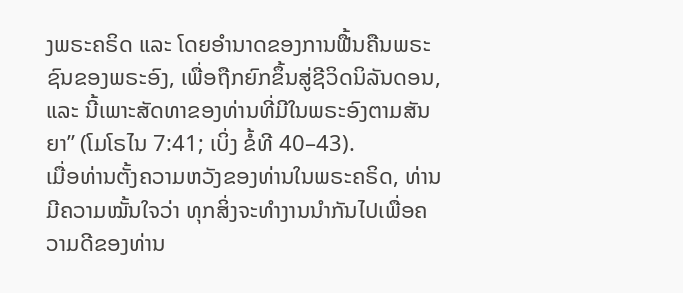ງພຣະຄຣິດ ແລະ ໂດຍອຳນາດຂອງການຟື້ນຄືນພຣະຊົນຂອງພຣະອົງ, ເພື່ອຖືກຍົກຂຶ້ນສູ່ຊີວິດນິລັນດອນ, ແລະ ນີ້ເພາະສັດທາຂອງທ່ານທີ່ມີໃນພຣະອົງຕາມສັນຍາ” (ໂມໂຣໄນ 7:41; ເບິ່ງ ຂໍ້ທີ 40–43).
ເມື່ອທ່ານຕັ້ງຄວາມຫວັງຂອງທ່ານໃນພຣະຄຣິດ, ທ່ານມີຄວາມໝັ້ນໃຈວ່າ ທຸກສິ່ງຈະທຳງານນຳກັນໄປເພື່ອຄວາມດີຂອງທ່ານ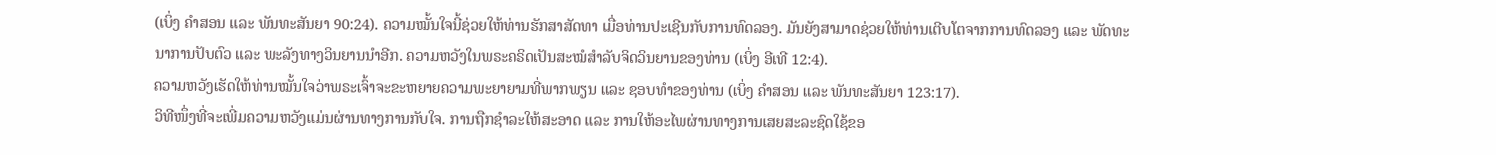(ເບິ່ງ ຄຳສອນ ແລະ ພັນທະສັນຍາ 90:24). ຄວາມໝັ້ນໃຈນີ້ຊ່ວຍໃຫ້ທ່ານຮັກສາສັດທາ ເມື່ອທ່ານປະເຊີນກັບການທົດລອງ. ມັນຍັງສາມາດຊ່ວຍໃຫ້ທ່ານເຕີບໂຕຈາກການທົດລອງ ແລະ ພັດທະນາການປັບຕົວ ແລະ ພະລັງທາງວິນຍານນຳອີກ. ຄວາມຫວັງໃນພຣະຄຣິດເປັນສະໝໍສຳລັບຈິດວິນຍານຂອງທ່ານ (ເບິ່ງ ອີເທີ 12:4).
ຄວາມຫວັງເຮັດໃຫ້ທ່ານໝັ້ນໃຈວ່າພຣະເຈົ້າຈະຂະຫຍາຍຄວາມພະຍາຍາມທີ່ພາກພຽນ ແລະ ຊອບທຳຂອງທ່ານ (ເບິ່ງ ຄຳສອນ ແລະ ພັນທະສັນຍາ 123:17).
ວິທີໜຶ່ງທີ່ຈະເພີ່ມຄວາມຫວັງແມ່ນຜ່ານທາງການກັບໃຈ. ການຖືກຊຳລະໃຫ້ສະອາດ ແລະ ການໃຫ້ອະໄພຜ່ານທາງການເສຍສະລະຊົດໃຊ້ຂອ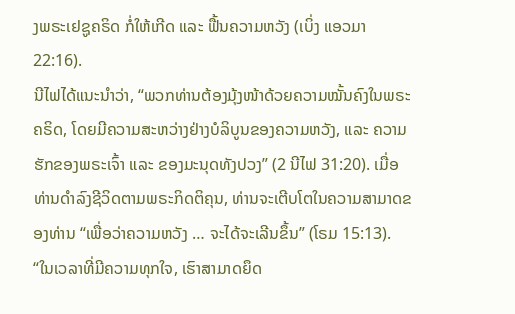ງພຣະເຢຊູຄຣິດ ກໍ່ໃຫ້ເກີດ ແລະ ຟື້ນຄວາມຫວັງ (ເບິ່ງ ແອວມາ 22:16).
ນີໄຟໄດ້ແນະນຳວ່າ, “ພວກທ່ານຕ້ອງມຸ້ງໜ້າດ້ວຍຄວາມໝັ້ນຄົງໃນພຣະຄຣິດ, ໂດຍມີຄວາມສະຫວ່າງຢ່າງບໍລິບູນຂອງຄວາມຫວັງ, ແລະ ຄວາມຮັກຂອງພຣະເຈົ້າ ແລະ ຂອງມະນຸດທັງປວງ” (2 ນີໄຟ 31:20). ເມື່ອທ່ານດຳລົງຊີວິດຕາມພຣະກິດຕິຄຸນ, ທ່ານຈະເຕີບໂຕໃນຄວາມສາມາດຂອງທ່ານ “ເພື່ອວ່າຄວາມຫວັງ … ຈະໄດ້ຈະເລີນຂຶ້ນ” (ໂຣມ 15:13).
“ໃນເວລາທີ່ມີຄວາມທຸກໃຈ, ເຮົາສາມາດຍຶດ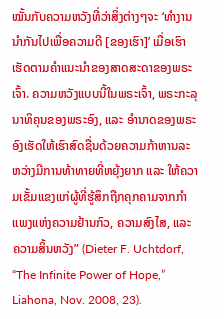ໝັ້ນກັບຄວາມຫວັງທີ່ວ່າສິ່ງຕ່າງໆຈະ ‘ທຳງານນຳກັນໄປເພື່ອຄວາມດີ [ຂອງເຮົາ]’ ເມື່ອເຮົາເຮັດຕາມຄຳແນະນຳຂອງສາດສະດາຂອງພຣະເຈົ້າ. ຄວາມຫວັງແບບນີ້ໃນພຣະເຈົ້າ, ພຣະກະລຸນາທິຄຸນຂອງພຣະອົງ, ແລະ ອຳນາດຂອງພຣະອົງເຮັດໃຫ້ເຮົາສົດຊື່ນດ້ວຍຄວາມກ້າຫານລະຫວ່າງມີການທ້າທາຍທີ່ຫຍຸ້ງຍາກ ແລະ ໃຫ້ຄວາມເຂັ້ມແຂງແກ່ຜູ້ທີ່ຮູ້ສຶກຖືກຄຸກຄາມຈາກກຳແພງແຫ່ງຄວາມຢ້ານກົວ, ຄວາມສົງໄສ, ແລະ ຄວາມສິ້ນຫວັງ” (Dieter F. Uchtdorf, “The Infinite Power of Hope,” Liahona, Nov. 2008, 23).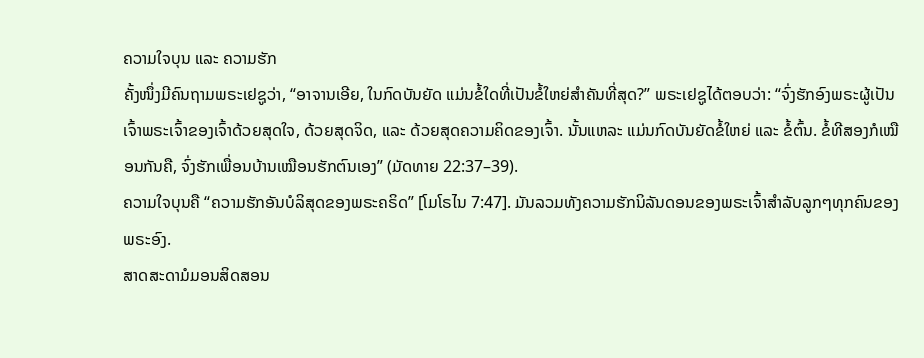ຄວາມໃຈບຸນ ແລະ ຄວາມຮັກ
ຄັ້ງໜຶ່ງມີຄົນຖາມພຣະເຢຊູວ່າ, “ອາຈານເອີຍ, ໃນກົດບັນຍັດ ແມ່ນຂໍ້ໃດທີ່ເປັນຂໍ້ໃຫຍ່ສຳຄັນທີ່ສຸດ?” ພຣະເຢຊູໄດ້ຕອບວ່າ: “ຈົ່ງຮັກອົງພຣະຜູ້ເປັນເຈົ້າພຣະເຈົ້າຂອງເຈົ້າດ້ວຍສຸດໃຈ, ດ້ວຍສຸດຈິດ, ແລະ ດ້ວຍສຸດຄວາມຄິດຂອງເຈົ້າ. ນັ້ນແຫລະ ແມ່ນກົດບັນຍັດຂໍ້ໃຫຍ່ ແລະ ຂໍ້ຕົ້ນ. ຂໍ້ທີສອງກໍເໝືອນກັນຄື, ຈົ່ງຮັກເພື່ອນບ້ານເໝືອນຮັກຕົນເອງ” (ມັດທາຍ 22:37–39).
ຄວາມໃຈບຸນຄື “ຄວາມຮັກອັນບໍລິສຸດຂອງພຣະຄຣິດ” [ໂມໂຣໄນ 7:47]. ມັນລວມທັງຄວາມຮັກນິລັນດອນຂອງພຣະເຈົ້າສຳລັບລູກໆທຸກຄົນຂອງພຣະອົງ.
ສາດສະດາມໍມອນສິດສອນ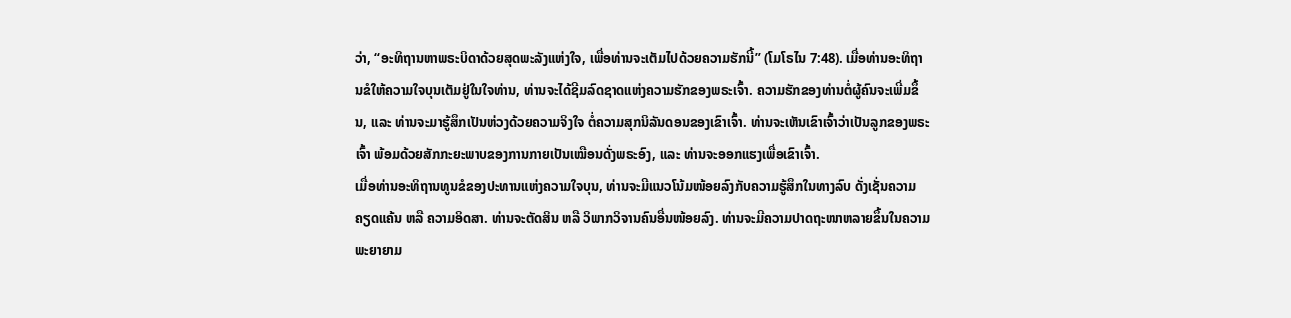ວ່າ, “ອະທິຖານຫາພຣະບິດາດ້ວຍສຸດພະລັງແຫ່ງໃຈ, ເພື່ອທ່ານຈະເຕັມໄປດ້ວຍຄວາມຮັກນີ້” (ໂມໂຣໄນ 7:48). ເມື່ອທ່ານອະທິຖານຂໍໃຫ້ຄວາມໃຈບຸນເຕັມຢູ່ໃນໃຈທ່ານ, ທ່ານຈະໄດ້ຊີມລົດຊາດແຫ່ງຄວາມຮັກຂອງພຣະເຈົ້າ. ຄວາມຮັກຂອງທ່ານຕໍ່ຜູ້ຄົນຈະເພີ່ມຂຶ້ນ, ແລະ ທ່ານຈະມາຮູ້ສຶກເປັນຫ່ວງດ້ວຍຄວາມຈິງໃຈ ຕໍ່ຄວາມສຸກນິລັນດອນຂອງເຂົາເຈົ້າ. ທ່ານຈະເຫັນເຂົາເຈົ້າວ່າເປັນລູກຂອງພຣະເຈົ້າ ພ້ອມດ້ວຍສັກກະຍະພາບຂອງການກາຍເປັນເໝືອນດັ່ງພຣະອົງ, ແລະ ທ່ານຈະອອກແຮງເພື່ອເຂົາເຈົ້າ.
ເມື່ອທ່ານອະທິຖານທູນຂໍຂອງປະທານແຫ່ງຄວາມໃຈບຸນ, ທ່ານຈະມີແນວໂນ້ມໜ້ອຍລົງກັບຄວາມຮູ້ສຶກໃນທາງລົບ ດັ່ງເຊັ່ນຄວາມຄຽດແຄ້ນ ຫລື ຄວາມອິດສາ. ທ່ານຈະຕັດສິນ ຫລື ວິພາກວິຈານຄົນອື່ນໜ້ອຍລົງ. ທ່ານຈະມີຄວາມປາດຖະໜາຫລາຍຂຶ້ນໃນຄວາມພະຍາຍາມ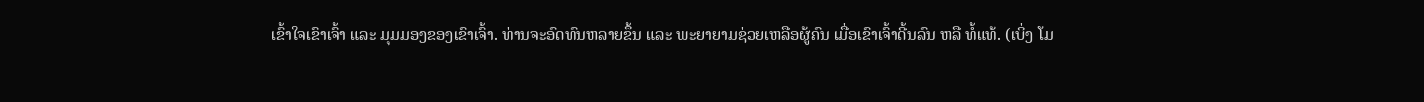ເຂົ້າໃຈເຂົາເຈົ້າ ແລະ ມຸມມອງຂອງເຂົາເຈົ້າ. ທ່ານຈະອົດທົນຫລາຍຂຶ້ນ ແລະ ພະຍາຍາມຊ່ວຍເຫລືອຜູ້ຄົນ ເມື່ອເຂົາເຈົ້າດີ້ນລົນ ຫລື ທໍ້ແທ້. (ເບິ່ງ ໂມ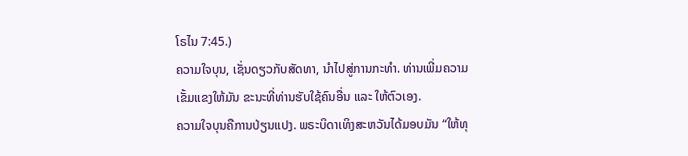ໂຣໄນ 7:45.)
ຄວາມໃຈບຸນ, ເຊັ່ນດຽວກັບສັດທາ, ນຳໄປສູ່ການກະທຳ. ທ່ານເພີ່ມຄວາມເຂັ້ມແຂງໃຫ້ມັນ ຂະນະທີ່ທ່ານຮັບໃຊ້ຄົນອື່ນ ແລະ ໃຫ້ຕົວເອງ.
ຄວາມໃຈບຸນຄືການປ່ຽນແປງ. ພຣະບິດາເທິງສະຫວັນໄດ້ມອບມັນ “ໃຫ້ທຸ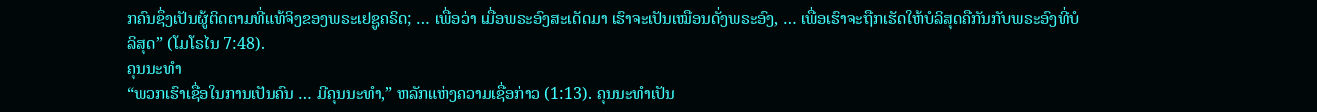ກຄົນຊຶ່ງເປັນຜູ້ຕິດຕາມທີ່ແທ້ຈິງຂອງພຣະເຢຊູຄຣິດ; … ເພື່ອວ່າ ເມື່ອພຣະອົງສະເດັດມາ ເຮົາຈະເປັນເໝືອນດັ່ງພຣະອົງ, … ເພື່ອເຮົາຈະຖືກເຮັດໃຫ້ບໍລິສຸດຄືກັນກັບພຣະອົງທີ່ບໍລິສຸດ” (ໂມໂຣໄນ 7:48).
ຄຸນນະທຳ
“ພວກເຮົາເຊື່ອໃນການເປັນຄົນ … ມີຄຸນນະທຳ,” ຫລັກແຫ່ງຄວາມເຊື່ອກ່າວ (1:13). ຄຸນນະທຳເປັນ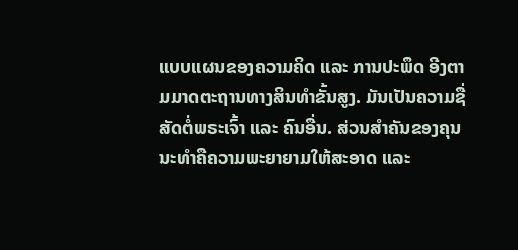ແບບແຜນຂອງຄວາມຄິດ ແລະ ການປະພຶດ ອີງຕາມມາດຕະຖານທາງສິນທຳຂັ້ນສູງ. ມັນເປັນຄວາມຊື່ສັດຕໍ່ພຣະເຈົ້າ ແລະ ຄົນອື່ນ. ສ່ວນສຳຄັນຂອງຄຸນນະທຳຄືຄວາມພະຍາຍາມໃຫ້ສະອາດ ແລະ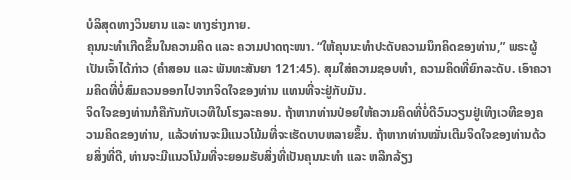ບໍລິສຸດທາງວິນຍານ ແລະ ທາງຮ່າງກາຍ.
ຄຸນນະທຳເກີດຂຶ້ນໃນຄວາມຄິດ ແລະ ຄວາມປາດຖະໜາ. “ໃຫ້ຄຸນນະທຳປະດັບຄວາມນຶກຄິດຂອງທ່ານ,” ພຣະຜູ້ເປັນເຈົ້າໄດ້ກ່າວ (ຄຳສອນ ແລະ ພັນທະສັນຍາ 121:45). ສຸມໃສ່ຄວາມຊອບທຳ, ຄວາມຄິດທີ່ຍົກລະດັບ. ເອົາຄວາມຄິດທີ່ບໍ່ສົມຄວນອອກໄປຈາກຈິດໃຈຂອງທ່ານ ແທນທີ່ຈະຢູ່ກັບມັນ.
ຈິດໃຈຂອງທ່ານກໍຄືກັນກັບເວທີໃນໂຮງລະຄອນ. ຖ້າຫາກທ່ານປ່ອຍໃຫ້ຄວາມຄິດທີ່ບໍ່ດີວົນວຽນຢູ່ເທິງເວທີຂອງຄວາມຄິດຂອງທ່ານ, ແລ້ວທ່ານຈະມີແນວໂນ້ມທີ່ຈະເຮັດບາບຫລາຍຂຶ້ນ. ຖ້າຫາກທ່ານໝັ່ນເຕີມຈິດໃຈຂອງທ່ານດ້ວຍສິ່ງທີ່ດີ, ທ່ານຈະມີແນວໂນ້ມທີ່ຈະຍອມຮັບສິ່ງທີ່ເປັນຄຸນນະທຳ ແລະ ຫລີກລ້ຽງ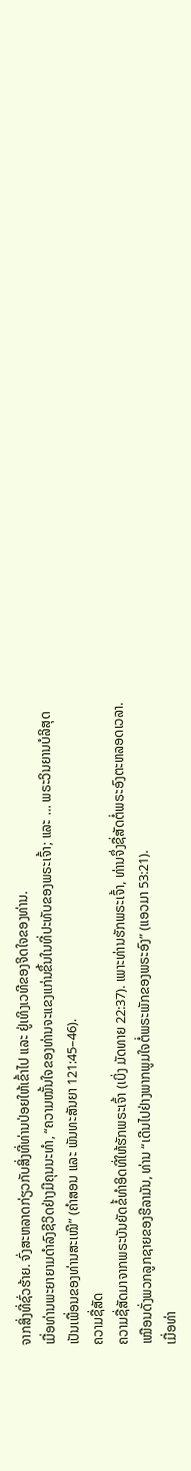ຈາກສິ່ງທີ່ຊົ່ວຮ້າຍ. ຈົ່ງສະຫລາດກ່ຽວກັບສິ່ງທີ່ທ່ານປ່ອຍໃຫ້ເຂົ້າໄປ ແລະ ຢູ່ເທິງເວທີຂອງຈິດໃຈຂອງທ່ານ.
ເມື່ອທ່ານພະຍາຍາມດຳລົງຊີວິດຢ່າງມີຄຸນນະທຳ, “ຄວາມໝັ້ນໃຈຂອງທ່ານຈະແຂງແກ່ນຂຶ້ນໃນທີ່ປະທັບຂອງພຣະເຈົ້າ; ແລະ … ພຣະວິນຍານບໍລິສຸດເປັນເພື່ອນຂອງທ່ານສະເໝີ” (ຄຳສອນ ແລະ ພັນທະສັນຍາ 121:45–46).
ຄວາມຊື່ສັດ
ຄວາມຊື່ສັດມາຈາກພຣະບັນຍັດຂໍ້ທຳອິດທີ່ໃຫ້ຮັກພຣະເຈົ້າ (ເບິ່ງ ມັດທາຍ 22:37). ເພາະທ່ານຮັກພຣະເຈົ້າ, ທ່ານຈຶ່ງຊື່ສັດຕໍ່ພຣະອົງຕະຫລອດເວລາ. ເໝືອນດັ່ງພວກລູກຊາຍຂອງຮີລາມັນ, ທ່ານ “ເດີນໄປຢ່າງພາກພູມໃຈຕໍ່ພຣະພັກຂອງພຣະອົງ” (ແອວມາ 53:21).
ເມື່ອທ່າ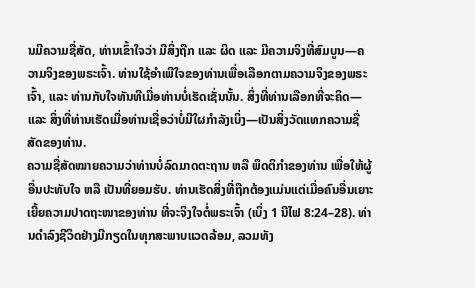ນມີຄວາມຊື່ສັດ, ທ່ານເຂົ້າໃຈວ່າ ມີສິ່ງຖືກ ແລະ ຜິດ ແລະ ມີຄວາມຈິງທີ່ສົມບູນ—ຄວາມຈິງຂອງພຣະເຈົ້າ. ທ່ານໃຊ້ອຳເພີໃຈຂອງທ່ານເພື່ອເລືອກຕາມຄວາມຈິງຂອງພຣະເຈົ້າ, ແລະ ທ່ານກັບໃຈທັນທີເມື່ອທ່ານບໍ່ເຮັດເຊັ່ນນັ້ນ. ສິ່ງທີ່ທ່ານເລືອກທີ່ຈະຄິດ—ແລະ ສິ່ງທີ່ທ່ານເຮັດເມື່ອທ່ານເຊື່ອວ່າບໍ່ມີໃຜກຳລັງເບິ່ງ—ເປັນສິ່ງວັດແທກຄວາມຊື່ສັດຂອງທ່ານ.
ຄວາມຊື່ສັດໝາຍຄວາມວ່າທ່ານບໍ່ລົດມາດຕະຖານ ຫລື ພຶດຕິກຳຂອງທ່ານ ເພື່ອໃຫ້ຜູ້ອື່ນປະທັບໃຈ ຫລື ເປັນທີ່ຍອມຮັບ. ທ່ານເຮັດສິ່ງທີ່ຖືກຕ້ອງແມ່ນແຕ່ເມື່ອຄົນອື່ນເຍາະເຍີ້ຍຄວາມປາດຖະໜາຂອງທ່ານ ທີ່ຈະຈິງໃຈຕໍ່ພຣະເຈົ້າ (ເບິ່ງ 1 ນີໄຟ 8:24–28). ທ່ານດຳລົງຊີວິດຢ່າງມີກຽດໃນທຸກສະພາບແວດລ້ອມ, ລວມທັງ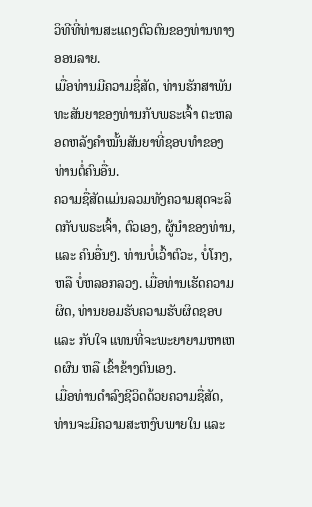ວິທີທີ່ທ່ານສະແດງຕົວຕົນຂອງທ່ານທາງອອນລາຍ.
ເມື່ອທ່ານມີຄວາມຊື່ສັດ, ທ່ານຮັກສາພັນທະສັນຍາຂອງທ່ານກັບພຣະເຈົ້າ ຕະຫລອດຫລັງຄຳໝັ້ນສັນຍາທີ່ຊອບທຳຂອງທ່ານຕໍ່ຄົນອື່ນ.
ຄວາມຊື່ສັດແມ່ນລວມທັງຄວາມສຸດຈະລິດກັບພຣະເຈົ້າ, ຕົວເອງ, ຜູ້ນຳຂອງທ່ານ, ແລະ ຄົນອື່ນໆ. ທ່ານບໍ່ເວົ້າຕົວະ, ບໍ່ໂກງ, ຫລື ບໍ່ຫລອກລວງ. ເມື່ອທ່ານເຮັດຄວາມຜິດ, ທ່ານຍອມຮັບຄວາມຮັບຜິດຊອບ ແລະ ກັບໃຈ ແທນທີ່ຈະພະຍາຍາມຫາເຫດຜົນ ຫລື ເຂົ້າຂ້າງຕົນເອງ.
ເມື່ອທ່ານດຳລົງຊີວິດດ້ວຍຄວາມຊື່ສັດ, ທ່ານຈະມີຄວາມສະຫງົບພາຍໃນ ແລະ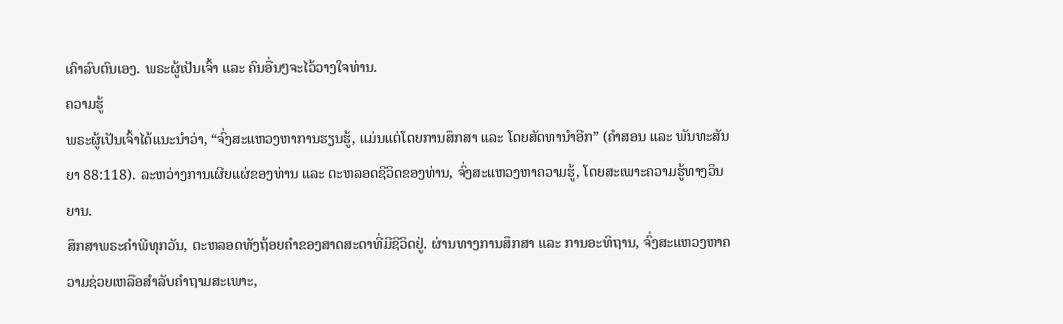ເຄົາລົບຕົນເອງ. ພຣະຜູ້ເປັນເຈົ້າ ແລະ ຄົນອື່ນໆຈະໄວ້ວາງໃຈທ່ານ.
ຄວາມຮູ້
ພຣະຜູ້ເປັນເຈົ້າໄດ້ແນະນຳວ່າ, “ຈົ່ງສະແຫວງຫາການຮຽນຮູ້, ແມ່ນແຕ່ໂດຍການສຶກສາ ແລະ ໂດຍສັດທານຳອີກ” (ຄຳສອນ ແລະ ພັນທະສັນຍາ 88:118). ລະຫວ່າງການເຜີຍແຜ່ຂອງທ່ານ ແລະ ຕະຫລອດຊີວິດຂອງທ່ານ, ຈົ່ງສະແຫວງຫາຄວາມຮູ້, ໂດຍສະເພາະຄວາມຮູ້ທາງວິນຍານ.
ສຶກສາພຣະຄຳພີທຸກວັນ, ຕະຫລອດທັງຖ້ອຍຄຳຂອງສາດສະດາທີ່ມີຊີວິດຢູ່. ຜ່ານທາງການສຶກສາ ແລະ ການອະທິຖານ, ຈົ່ງສະແຫວງຫາຄວາມຊ່ວຍເຫລືອສຳລັບຄຳຖາມສະເພາະ,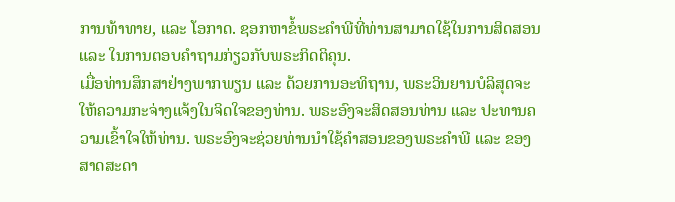ການທ້າທາຍ, ແລະ ໂອກາດ. ຊອກຫາຂໍ້ພຣະຄຳພີທີ່ທ່ານສາມາດໃຊ້ໃນການສິດສອນ ແລະ ໃນການຕອບຄຳຖາມກ່ຽວກັບພຣະກິດຕິຄຸນ.
ເມື່ອທ່ານສຶກສາຢ່າງພາກພຽນ ແລະ ດ້ວຍການອະທິຖານ, ພຣະວິນຍານບໍລິສຸດຈະໃຫ້ຄວາມກະຈ່າງແຈ້ງໃນຈິດໃຈຂອງທ່ານ. ພຣະອົງຈະສິດສອນທ່ານ ແລະ ປະທານຄວາມເຂົ້າໃຈໃຫ້ທ່ານ. ພຣະອົງຈະຊ່ວຍທ່ານນຳໃຊ້ຄຳສອນຂອງພຣະຄຳພີ ແລະ ຂອງສາດສະດາ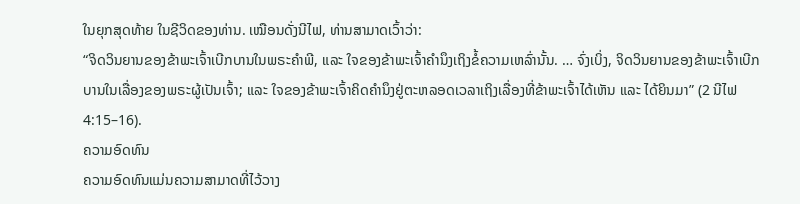ໃນຍຸກສຸດທ້າຍ ໃນຊີວິດຂອງທ່ານ. ເໝືອນດັ່ງນີໄຟ, ທ່ານສາມາດເວົ້າວ່າ:
“ຈິດວິນຍານຂອງຂ້າພະເຈົ້າເບີກບານໃນພຣະຄຳພີ, ແລະ ໃຈຂອງຂ້າພະເຈົ້າຄຳນຶງເຖິງຂໍ້ຄວາມເຫລົ່ານັ້ນ. … ຈົ່ງເບິ່ງ, ຈິດວິນຍານຂອງຂ້າພະເຈົ້າເບີກບານໃນເລື່ອງຂອງພຣະຜູ້ເປັນເຈົ້າ; ແລະ ໃຈຂອງຂ້າພະເຈົ້າຄິດຄຳນຶງຢູ່ຕະຫລອດເວລາເຖິງເລື່ອງທີ່ຂ້າພະເຈົ້າໄດ້ເຫັນ ແລະ ໄດ້ຍິນມາ” (2 ນີໄຟ 4:15–16).
ຄວາມອົດທົນ
ຄວາມອົດທົນແມ່ນຄວາມສາມາດທີ່ໄວ້ວາງ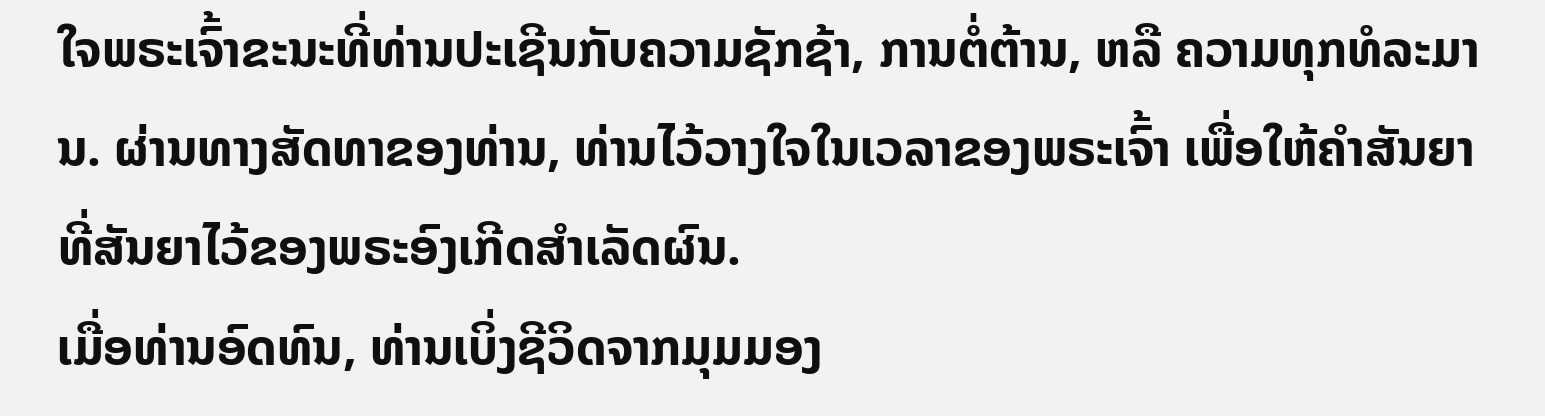ໃຈພຣະເຈົ້າຂະນະທີ່ທ່ານປະເຊີນກັບຄວາມຊັກຊ້າ, ການຕໍ່ຕ້ານ, ຫລື ຄວາມທຸກທໍລະມານ. ຜ່ານທາງສັດທາຂອງທ່ານ, ທ່ານໄວ້ວາງໃຈໃນເວລາຂອງພຣະເຈົ້າ ເພື່ອໃຫ້ຄຳສັນຍາທີ່ສັນຍາໄວ້ຂອງພຣະອົງເກີດສຳເລັດຜົນ.
ເມື່ອທ່ານອົດທົນ, ທ່ານເບິ່ງຊີວິດຈາກມຸມມອງ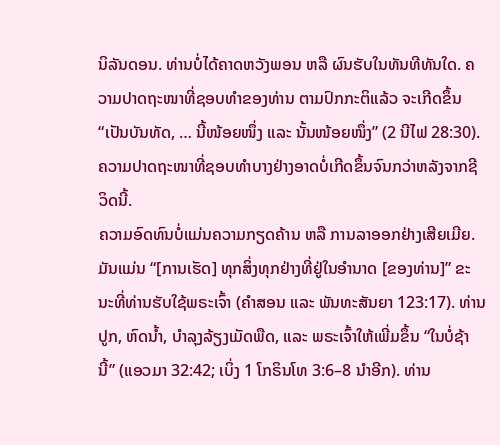ນິລັນດອນ. ທ່ານບໍ່ໄດ້ຄາດຫວັງພອນ ຫລື ຜົນຮັບໃນທັນທີທັນໃດ. ຄວາມປາດຖະໜາທີ່ຊອບທຳຂອງທ່ານ ຕາມປົກກະຕິແລ້ວ ຈະເກີດຂຶ້ນ “ເປັນບັນທັດ, … ນີ້ໜ້ອຍໜຶ່ງ ແລະ ນັ້ນໜ້ອຍໜຶ່ງ” (2 ນີໄຟ 28:30). ຄວາມປາດຖະໜາທີ່ຊອບທຳບາງຢ່າງອາດບໍ່ເກີດຂຶ້ນຈົນກວ່າຫລັງຈາກຊີວິດນີ້.
ຄວາມອົດທົນບໍ່ແມ່ນຄວາມກຽດຄ້ານ ຫລື ການລາອອກຢ່າງເສີຍເມີຍ. ມັນແມ່ນ “[ການເຮັດ] ທຸກສິ່ງທຸກຢ່າງທີ່ຢູ່ໃນອຳນາດ [ຂອງທ່ານ]” ຂະນະທີ່ທ່ານຮັບໃຊ້ພຣະເຈົ້າ (ຄຳສອນ ແລະ ພັນທະສັນຍາ 123:17). ທ່ານປູກ, ຫົດນ້ຳ, ບຳລຸງລ້ຽງເມັດພືດ, ແລະ ພຣະເຈົ້າໃຫ້ເພີ່ມຂຶ້ນ “ໃນບໍ່ຊ້ານີ້” (ແອວມາ 32:42; ເບິ່ງ 1 ໂກຣິນໂທ 3:6–8 ນຳອີກ). ທ່ານ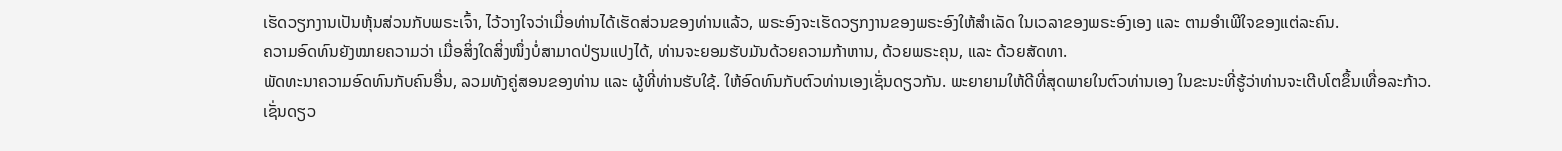ເຮັດວຽກງານເປັນຫຸ້ນສ່ວນກັບພຣະເຈົ້າ, ໄວ້ວາງໃຈວ່າເມື່ອທ່ານໄດ້ເຮັດສ່ວນຂອງທ່ານແລ້ວ, ພຣະອົງຈະເຮັດວຽກງານຂອງພຣະອົງໃຫ້ສຳເລັດ ໃນເວລາຂອງພຣະອົງເອງ ແລະ ຕາມອຳເພີໃຈຂອງແຕ່ລະຄົນ.
ຄວາມອົດທົນຍັງໝາຍຄວາມວ່າ ເມື່ອສິ່ງໃດສິ່ງໜຶ່ງບໍ່ສາມາດປ່ຽນແປງໄດ້, ທ່ານຈະຍອມຮັບມັນດ້ວຍຄວາມກ້າຫານ, ດ້ວຍພຣະຄຸນ, ແລະ ດ້ວຍສັດທາ.
ພັດທະນາຄວາມອົດທົນກັບຄົນອື່ນ, ລວມທັງຄູ່ສອນຂອງທ່ານ ແລະ ຜູ້ທີ່ທ່ານຮັບໃຊ້. ໃຫ້ອົດທົນກັບຕົວທ່ານເອງເຊັ່ນດຽວກັນ. ພະຍາຍາມໃຫ້ດີທີ່ສຸດພາຍໃນຕົວທ່ານເອງ ໃນຂະນະທີ່ຮູ້ວ່າທ່ານຈະເຕີບໂຕຂຶ້ນເທື່ອລະກ້າວ.
ເຊັ່ນດຽວ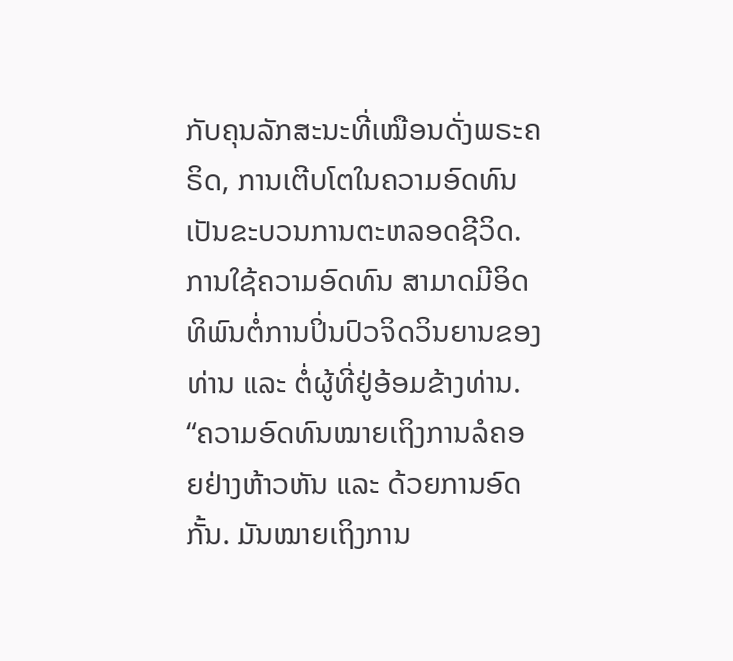ກັບຄຸນລັກສະນະທີ່ເໝືອນດັ່ງພຣະຄຣິດ, ການເຕີບໂຕໃນຄວາມອົດທົນເປັນຂະບວນການຕະຫລອດຊີວິດ. ການໃຊ້ຄວາມອົດທົນ ສາມາດມີອິດທິພົນຕໍ່ການປິ່ນປົວຈິດວິນຍານຂອງທ່ານ ແລະ ຕໍ່ຜູ້ທີ່ຢູ່ອ້ອມຂ້າງທ່ານ.
“ຄວາມອົດທົນໝາຍເຖິງການລໍຄອຍຢ່າງຫ້າວຫັນ ແລະ ດ້ວຍການອົດກັ້ນ. ມັນໝາຍເຖິງການ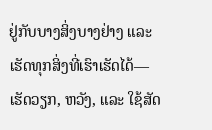ຢູ່ກັບບາງສິ່ງບາງຢ່າງ ແລະ ເຮັດທຸກສິ່ງທີ່ເຮົາເຮັດໄດ້—ເຮັດວຽກ, ຫວັງ, ແລະ ໃຊ້ສັດ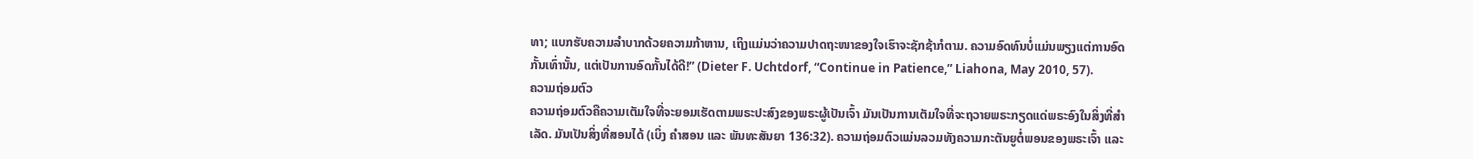ທາ; ແບກຮັບຄວາມລຳບາກດ້ວຍຄວາມກ້າຫານ, ເຖິງແມ່ນວ່າຄວາມປາດຖະໜາຂອງໃຈເຮົາຈະຊັກຊ້າກໍຕາມ. ຄວາມອົດທົນບໍ່ແມ່ນພຽງແຕ່ການອົດກັ້ນເທົ່ານັ້ນ, ແຕ່ເປັນການອົດກັ້ນໄດ້ດີ!” (Dieter F. Uchtdorf, “Continue in Patience,” Liahona, May 2010, 57).
ຄວາມຖ່ອມຕົວ
ຄວາມຖ່ອມຕົວຄືຄວາມເຕັມໃຈທີ່ຈະຍອມເຮັດຕາມພຣະປະສົງຂອງພຣະຜູ້ເປັນເຈົ້າ ມັນເປັນການເຕັມໃຈທີ່ຈະຖວາຍພຣະກຽດແດ່ພຣະອົງໃນສິ່ງທີ່ສຳເລັດ. ມັນເປັນສິ່ງທີ່ສອນໄດ້ (ເບິ່ງ ຄຳສອນ ແລະ ພັນທະສັນຍາ 136:32). ຄວາມຖ່ອມຕົວແມ່ນລວມທັງຄວາມກະຕັນຍູຕໍ່ພອນຂອງພຣະເຈົ້າ ແລະ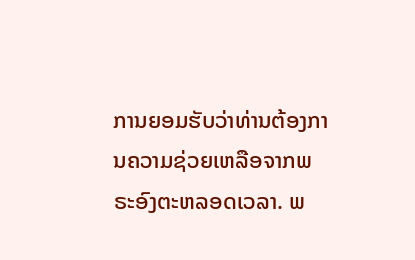ການຍອມຮັບວ່າທ່ານຕ້ອງການຄວາມຊ່ວຍເຫລືອຈາກພຣະອົງຕະຫລອດເວລາ. ພ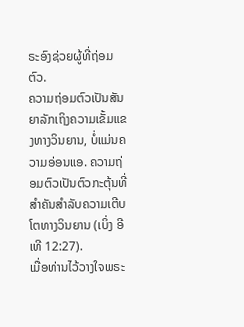ຣະອົງຊ່ວຍຜູ້ທີ່ຖ່ອມຕົວ.
ຄວາມຖ່ອມຕົວເປັນສັນຍາລັກເຖິງຄວາມເຂັ້ມແຂງທາງວິນຍານ, ບໍ່ແມ່ນຄວາມອ່ອນແອ. ຄວາມຖ່ອມຕົວເປັນຕົວກະຕຸ້ນທີ່ສຳຄັນສຳລັບຄວາມເຕີບໂຕທາງວິນຍານ (ເບິ່ງ ອີເທີ 12:27).
ເມື່ອທ່ານໄວ້ວາງໃຈພຣະ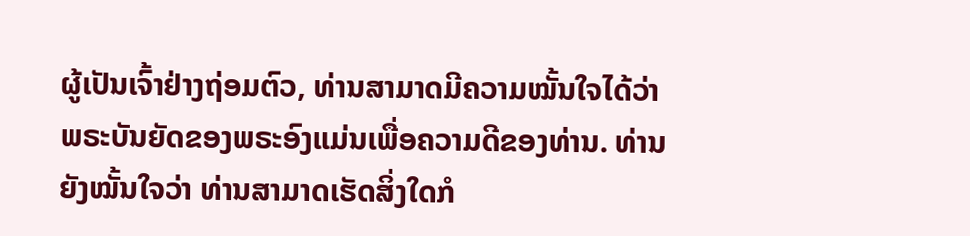ຜູ້ເປັນເຈົ້າຢ່າງຖ່ອມຕົວ, ທ່ານສາມາດມີຄວາມໝັ້ນໃຈໄດ້ວ່າ ພຣະບັນຍັດຂອງພຣະອົງແມ່ນເພື່ອຄວາມດີຂອງທ່ານ. ທ່ານຍັງໝັ້ນໃຈວ່າ ທ່ານສາມາດເຮັດສິ່ງໃດກໍ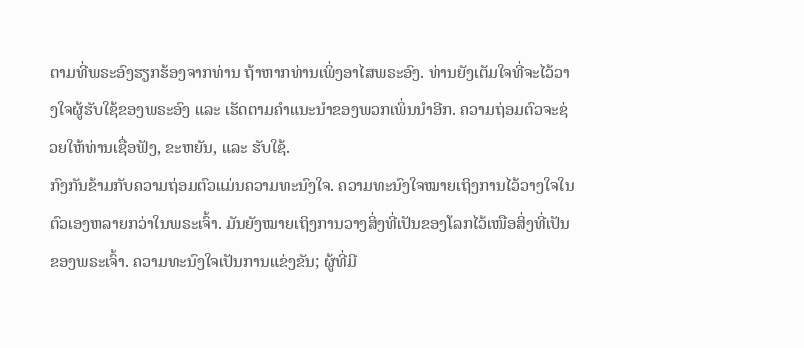ຕາມທີ່ພຣະອົງຮຽກຮ້ອງຈາກທ່ານ ຖ້າຫາກທ່ານເພິ່ງອາໄສພຣະອົງ. ທ່ານຍັງເຕັມໃຈທີ່ຈະໄວ້ວາງໃຈຜູ້ຮັບໃຊ້ຂອງພຣະອົງ ແລະ ເຮັດຕາມຄຳແນະນຳຂອງພວກເພິ່ນນຳອີກ. ຄວາມຖ່ອມຕົວຈະຊ່ວຍໃຫ້ທ່ານເຊື່ອຟັງ, ຂະຫຍັນ, ແລະ ຮັບໃຊ້.
ກົງກັນຂ້າມກັບຄວາມຖ່ອມຕົວແມ່ນຄວາມທະນົງໃຈ. ຄວາມທະນົງໃຈໝາຍເຖິງການໄວ້ວາງໃຈໃນຕົວເອງຫລາຍກວ່າໃນພຣະເຈົ້າ. ມັນຍັງໝາຍເຖິງການວາງສິ່ງທີ່ເປັນຂອງໂລກໄວ້ເໜືອສິ່ງທີ່ເປັນຂອງພຣະເຈົ້າ. ຄວາມທະນົງໃຈເປັນການແຂ່ງຂັນ; ຜູ້ທີ່ມີ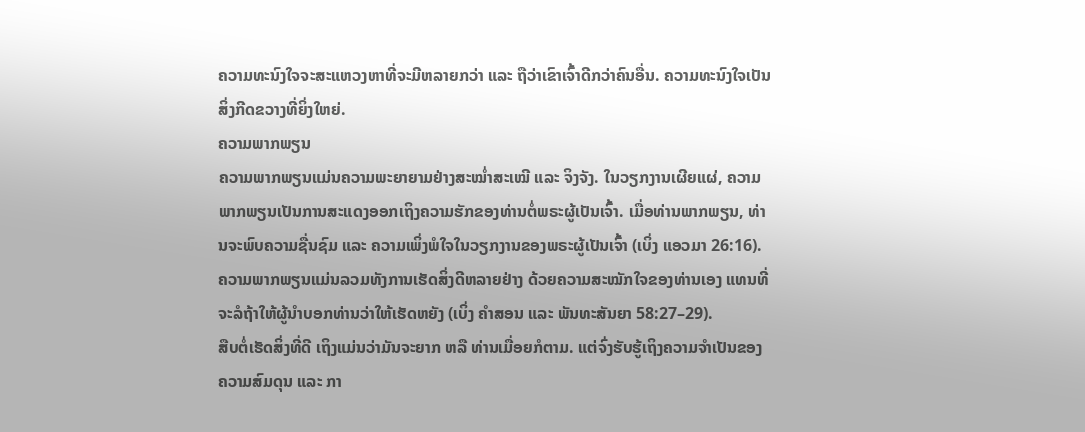ຄວາມທະນົງໃຈຈະສະແຫວງຫາທີ່ຈະມີຫລາຍກວ່າ ແລະ ຖືວ່າເຂົາເຈົ້າດີກວ່າຄົນອື່ນ. ຄວາມທະນົງໃຈເປັນສິ່ງກີດຂວາງທີ່ຍິ່ງໃຫຍ່.
ຄວາມພາກພຽນ
ຄວາມພາກພຽນແມ່ນຄວາມພະຍາຍາມຢ່າງສະໝ່ຳສະເໝີ ແລະ ຈິງຈັງ. ໃນວຽກງານເຜີຍແຜ່, ຄວາມພາກພຽນເປັນການສະແດງອອກເຖິງຄວາມຮັກຂອງທ່ານຕໍ່ພຣະຜູ້ເປັນເຈົ້າ. ເມື່ອທ່ານພາກພຽນ, ທ່ານຈະພົບຄວາມຊື່ນຊົມ ແລະ ຄວາມເພິ່ງພໍໃຈໃນວຽກງານຂອງພຣະຜູ້ເປັນເຈົ້າ (ເບິ່ງ ແອວມາ 26:16).
ຄວາມພາກພຽນແມ່ນລວມທັງການເຮັດສິ່ງດີຫລາຍຢ່າງ ດ້ວຍຄວາມສະໝັກໃຈຂອງທ່ານເອງ ແທນທີ່ຈະລໍຖ້າໃຫ້ຜູ້ນຳບອກທ່ານວ່າໃຫ້ເຮັດຫຍັງ (ເບິ່ງ ຄຳສອນ ແລະ ພັນທະສັນຍາ 58:27–29).
ສືບຕໍ່ເຮັດສິ່ງທີ່ດີ ເຖິງແມ່ນວ່າມັນຈະຍາກ ຫລື ທ່ານເມື່ອຍກໍຕາມ. ແຕ່ຈົ່ງຮັບຮູ້ເຖິງຄວາມຈຳເປັນຂອງຄວາມສົມດຸນ ແລະ ກາ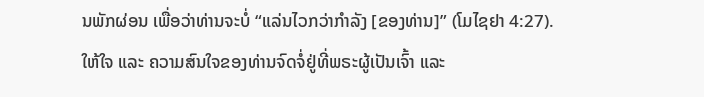ນພັກຜ່ອນ ເພື່ອວ່າທ່ານຈະບໍ່ “ແລ່ນໄວກວ່າກຳລັງ [ຂອງທ່ານ]” (ໂມໄຊຢາ 4:27).
ໃຫ້ໃຈ ແລະ ຄວາມສົນໃຈຂອງທ່ານຈົດຈໍ່ຢູ່ທີ່ພຣະຜູ້ເປັນເຈົ້າ ແລະ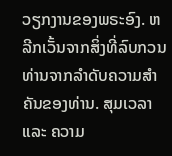ວຽກງານຂອງພຣະອົງ. ຫລີກເວັ້ນຈາກສິ່ງທີ່ລົບກວນທ່ານຈາກລຳດັບຄວາມສຳຄັນຂອງທ່ານ. ສຸມເວລາ ແລະ ຄວາມ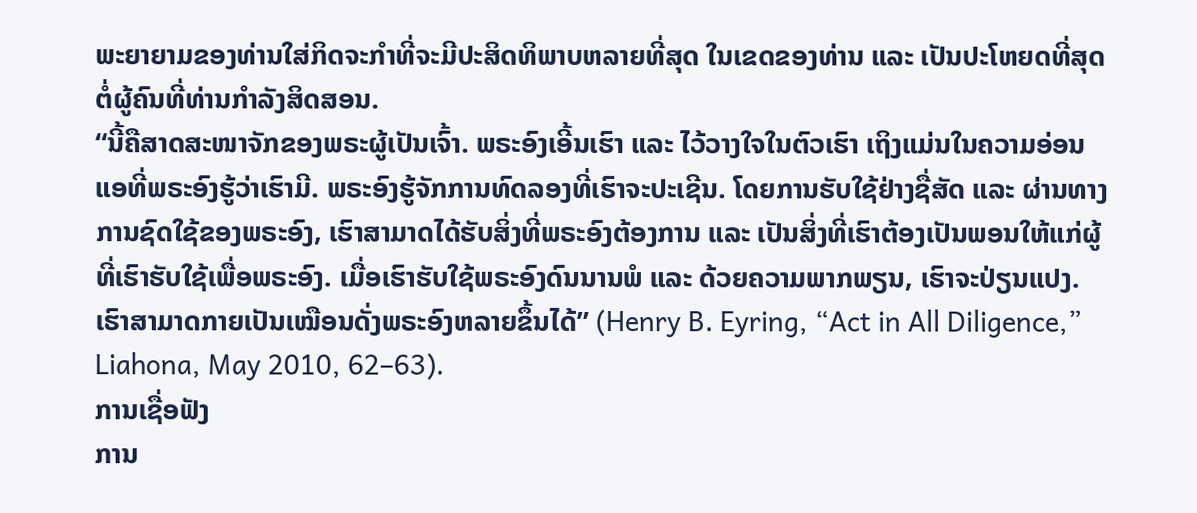ພະຍາຍາມຂອງທ່ານໃສ່ກິດຈະກຳທີ່ຈະມີປະສິດທິພາບຫລາຍທີ່ສຸດ ໃນເຂດຂອງທ່ານ ແລະ ເປັນປະໂຫຍດທີ່ສຸດຕໍ່ຜູ້ຄົນທີ່ທ່ານກຳລັງສິດສອນ.
“ນີ້ຄືສາດສະໜາຈັກຂອງພຣະຜູ້ເປັນເຈົ້າ. ພຣະອົງເອີ້ນເຮົາ ແລະ ໄວ້ວາງໃຈໃນຕົວເຮົາ ເຖິງແມ່ນໃນຄວາມອ່ອນແອທີ່ພຣະອົງຮູ້ວ່າເຮົາມີ. ພຣະອົງຮູ້ຈັກການທົດລອງທີ່ເຮົາຈະປະເຊີນ. ໂດຍການຮັບໃຊ້ຢ່າງຊື່ສັດ ແລະ ຜ່ານທາງການຊົດໃຊ້ຂອງພຣະອົງ, ເຮົາສາມາດໄດ້ຮັບສິ່ງທີ່ພຣະອົງຕ້ອງການ ແລະ ເປັນສິ່ງທີ່ເຮົາຕ້ອງເປັນພອນໃຫ້ແກ່ຜູ້ທີ່ເຮົາຮັບໃຊ້ເພື່ອພຣະອົງ. ເມື່ອເຮົາຮັບໃຊ້ພຣະອົງດົນນານພໍ ແລະ ດ້ວຍຄວາມພາກພຽນ, ເຮົາຈະປ່ຽນແປງ. ເຮົາສາມາດກາຍເປັນເໝືອນດັ່ງພຣະອົງຫລາຍຂຶ້ນໄດ້” (Henry B. Eyring, “Act in All Diligence,” Liahona, May 2010, 62–63).
ການເຊື່ອຟັງ
ການ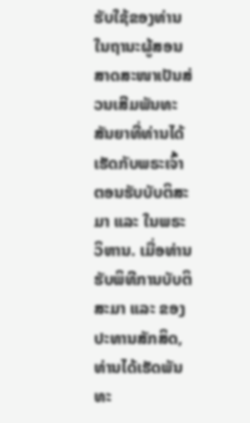ຮັບໃຊ້ຂອງທ່ານໃນຖານະຜູ້ສອນສາດສະໜາເປັນສ່ວນເສີມພັນທະສັນຍາທີ່ທ່ານໄດ້ເຮັດກັບພຣະເຈົ້າ ຕອນຮັບບັບຕິສະມາ ແລະ ໃນພຣະວິຫານ. ເມື່ອທ່ານຮັບພິທີການບັບຕິສະມາ ແລະ ຂອງປະທານສັກສິດ, ທ່ານໄດ້ເຮັດພັນທະ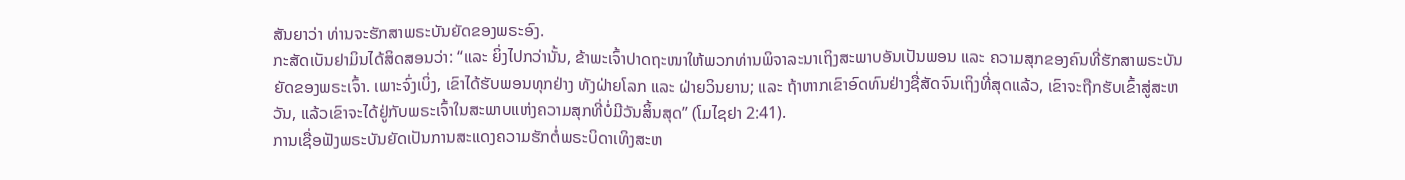ສັນຍາວ່າ ທ່ານຈະຮັກສາພຣະບັນຍັດຂອງພຣະອົງ.
ກະສັດເບັນຢາມິນໄດ້ສິດສອນວ່າ: “ແລະ ຍິ່ງໄປກວ່ານັ້ນ, ຂ້າພະເຈົ້າປາດຖະໜາໃຫ້ພວກທ່ານພິຈາລະນາເຖິງສະພາບອັນເປັນພອນ ແລະ ຄວາມສຸກຂອງຄົນທີ່ຮັກສາພຣະບັນຍັດຂອງພຣະເຈົ້າ. ເພາະຈົ່ງເບິ່ງ, ເຂົາໄດ້ຮັບພອນທຸກຢ່າງ ທັງຝ່າຍໂລກ ແລະ ຝ່າຍວິນຍານ; ແລະ ຖ້າຫາກເຂົາອົດທົນຢ່າງຊື່ສັດຈົນເຖິງທີ່ສຸດແລ້ວ, ເຂົາຈະຖືກຮັບເຂົ້າສູ່ສະຫວັນ, ແລ້ວເຂົາຈະໄດ້ຢູ່ກັບພຣະເຈົ້າໃນສະພາບແຫ່ງຄວາມສຸກທີ່ບໍ່ມີວັນສິ້ນສຸດ” (ໂມໄຊຢາ 2:41).
ການເຊື່ອຟັງພຣະບັນຍັດເປັນການສະແດງຄວາມຮັກຕໍ່ພຣະບິດາເທິງສະຫ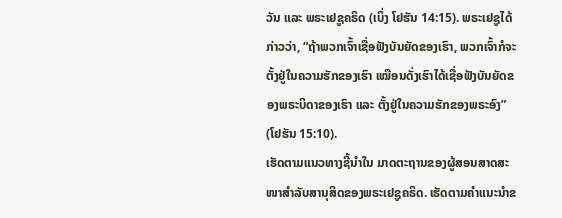ວັນ ແລະ ພຣະເຢຊູຄຣິດ (ເບິ່ງ ໂຢຮັນ 14:15). ພຣະເຢຊູໄດ້ກ່າວວ່າ, “ຖ້າພວກເຈົ້າເຊື່ອຟັງບັນຍັດຂອງເຮົາ, ພວກເຈົ້າກໍຈະຕັ້ງຢູ່ໃນຄວາມຮັກຂອງເຮົາ ເໝືອນດັ່ງເຮົາໄດ້ເຊື່ອຟັງບັນຍັດຂອງພຣະບິດາຂອງເຮົາ ແລະ ຕັ້ງຢູ່ໃນຄວາມຮັກຂອງພຣະອົງ” (ໂຢຮັນ 15:10).
ເຮັດຕາມແນວທາງຊີ້ນຳໃນ ມາດຕະຖານຂອງຜູ້ສອນສາດສະໜາສຳລັບສານຸສິດຂອງພຣະເຢຊູຄຣິດ. ເຮັດຕາມຄຳແນະນຳຂ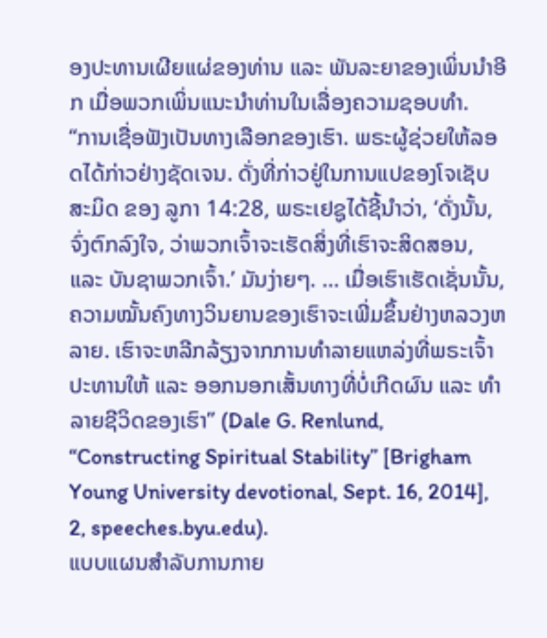ອງປະທານເຜີຍແຜ່ຂອງທ່ານ ແລະ ພັນລະຍາຂອງເພິ່ນນຳອີກ ເມື່ອພວກເພິ່ນແນະນຳທ່ານໃນເລື່ອງຄວາມຊອບທຳ.
“ການເຊື່ອຟັງເປັນທາງເລືອກຂອງເຮົາ. ພຣະຜູ້ຊ່ວຍໃຫ້ລອດໄດ້ກ່າວຢ່າງຊັດເຈນ. ດັ່ງທີ່ກ່າວຢູ່ໃນການແປຂອງໂຈເຊັບ ສະມິດ ຂອງ ລູກາ 14:28, ພຣະເຢຊູໄດ້ຊີ້ນຳວ່າ, ‘ດັ່ງນັ້ນ, ຈົ່ງຕົກລົງໃຈ, ວ່າພວກເຈົ້າຈະເຮັດສິ່ງທີ່ເຮົາຈະສິດສອນ, ແລະ ບັນຊາພວກເຈົ້າ.’ ມັນງ່າຍໆ. … ເມື່ອເຮົາເຮັດເຊັ່ນນັ້ນ, ຄວາມໝັ້ນຄົງທາງວິນຍານຂອງເຮົາຈະເພີ່ມຂຶ້ນຢ່າງຫລວງຫລາຍ. ເຮົາຈະຫລີກລ້ຽງຈາກການທຳລາຍແຫລ່ງທີ່ພຣະເຈົ້າປະທານໃຫ້ ແລະ ອອກນອກເສັ້ນທາງທີ່ບໍ່ເກີດຜົນ ແລະ ທຳລາຍຊີວິດຂອງເຮົາ” (Dale G. Renlund, “Constructing Spiritual Stability” [Brigham Young University devotional, Sept. 16, 2014], 2, speeches.byu.edu).
ແບບແຜນສຳລັບການກາຍ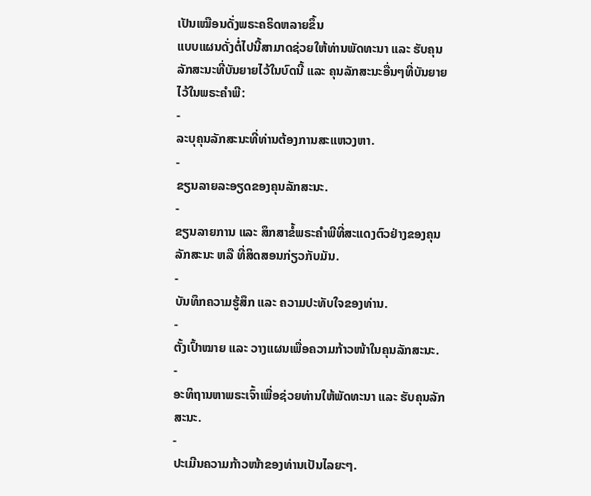ເປັນເໝືອນດັ່ງພຣະຄຣິດຫລາຍຂຶ້ນ
ແບບແຜນດັ່ງຕໍ່ໄປນີ້ສາມາດຊ່ວຍໃຫ້ທ່ານພັດທະນາ ແລະ ຮັບຄຸນລັກສະນະທີ່ບັນຍາຍໄວ້ໃນບົດນີ້ ແລະ ຄຸນລັກສະນະອື່ນໆທີ່ບັນຍາຍໄວ້ໃນພຣະຄຳພີ:
-
ລະບຸຄຸນລັກສະນະທີ່ທ່ານຕ້ອງການສະແຫວງຫາ.
-
ຂຽນລາຍລະອຽດຂອງຄຸນລັກສະນະ.
-
ຂຽນລາຍການ ແລະ ສຶກສາຂໍ້ພຣະຄຳພີທີ່ສະແດງຕົວຢ່າງຂອງຄຸນລັກສະນະ ຫລື ທີ່ສິດສອນກ່ຽວກັບມັນ.
-
ບັນທຶກຄວາມຮູ້ສຶກ ແລະ ຄວາມປະທັບໃຈຂອງທ່ານ.
-
ຕັ້ງເປົ້າໝາຍ ແລະ ວາງແຜນເພື່ອຄວາມກ້າວໜ້າໃນຄຸນລັກສະນະ.
-
ອະທິຖານຫາພຣະເຈົ້າເພື່ອຊ່ວຍທ່ານໃຫ້ພັດທະນາ ແລະ ຮັບຄຸນລັກສະນະ.
-
ປະເມີນຄວາມກ້າວໜ້າຂອງທ່ານເປັນໄລຍະໆ.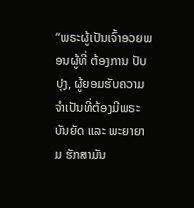“ພຣະຜູ້ເປັນເຈົ້າອວຍພອນຜູ້ທີ່ ຕ້ອງການ ປັບປຸງ, ຜູ້ຍອມຮັບຄວາມຈຳເປັນທີ່ຕ້ອງມີພຣະບັນຍັດ ແລະ ພະຍາຍາມ ຮັກສາມັນ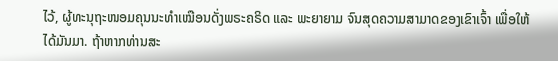ໄວ້, ຜູ້ທະນຸຖະໜອມຄຸນນະທຳເໝືອນດັ່ງພຣະຄຣິດ ແລະ ພະຍາຍາມ ຈົນສຸດຄວາມສາມາດຂອງເຂົາເຈົ້າ ເພື່ອໃຫ້ໄດ້ມັນມາ. ຖ້າຫາກທ່ານສະ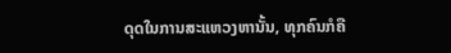ດຸດໃນການສະແຫວງຫານັ້ນ, ທຸກຄົນກໍຄື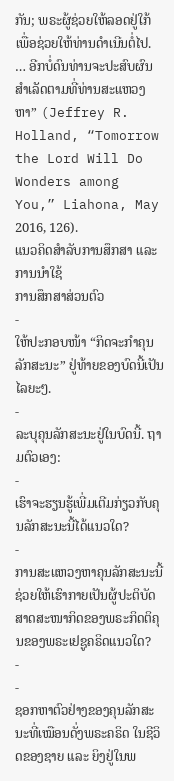ກັນ; ພຣະຜູ້ຊ່ວຍໃຫ້ລອດຢູ່ໃກ້ ເພື່ອຊ່ວຍໃຫ້ທ່ານດຳເນີນຕໍ່ໄປ. … ອີກບໍ່ດົນທ່ານຈະປະສົບຜົນສຳເລັດຕາມທີ່ທ່ານສະແຫວງຫາ” (Jeffrey R. Holland, “Tomorrow the Lord Will Do Wonders among You,” Liahona, May 2016, 126).
ແນວຄິດສຳລັບການສຶກສາ ແລະ ການນຳໃຊ້
ການສຶກສາສ່ວນຕົວ
-
ໃຫ້ປະກອບໜ້າ “ກິດຈະກຳຄຸນລັກສະນະ” ຢູ່ທ້າຍຂອງບົດນີ້ເປັນໄລຍະໆ.
-
ລະບຸຄຸນລັກສະນະຢູ່ໃນບົດນີ້. ຖາມຕົວເອງ:
-
ເຮົາຈະຮຽນຮູ້ເພີ່ມເຕີມກ່ຽວກັບຄຸນລັກສະນະນີ້ໄດ້ແນວໃດ?
-
ການສະແຫວງຫາຄຸນລັກສະນະນີ້ຊ່ວຍໃຫ້ເຮົາກາຍເປັນຜູ້ປະຕິບັດສາດສະໜາກິດຂອງພຣະກິດຕິຄຸນຂອງພຣະເຢຊູຄຣິດແນວໃດ?
-
-
ຊອກຫາຕົວຢ່າງຂອງຄຸນລັກສະນະທີ່ເໝືອນດັ່ງພຣະຄຣິດ ໃນຊີວິດຂອງຊາຍ ແລະ ຍິງຢູ່ໃນພ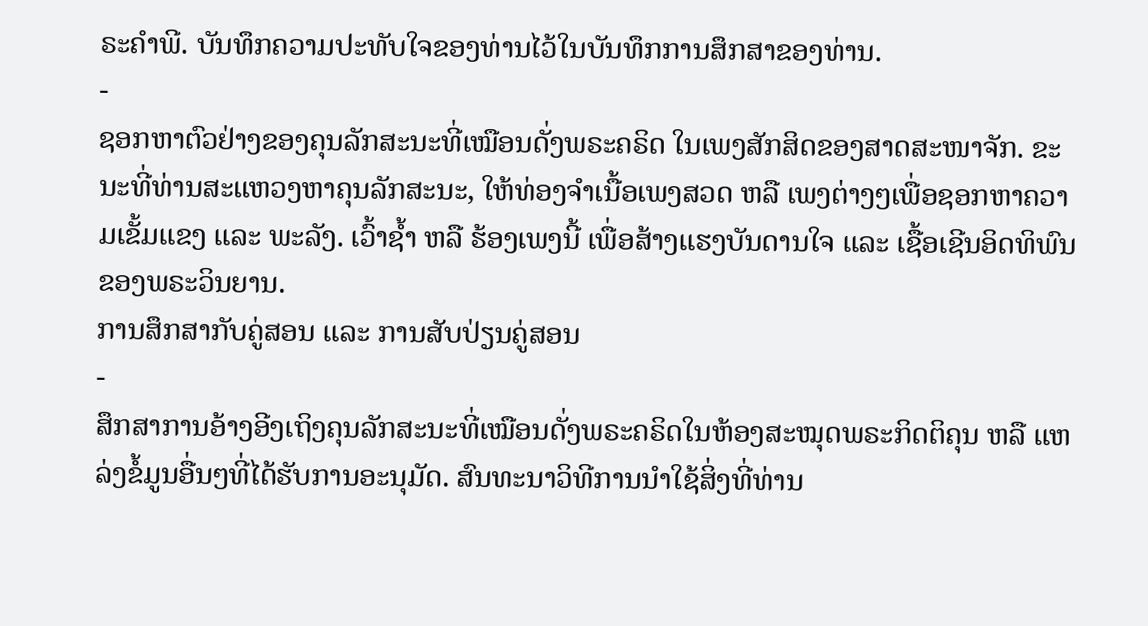ຣະຄຳພີ. ບັນທຶກຄວາມປະທັບໃຈຂອງທ່ານໄວ້ໃນບັນທຶກການສຶກສາຂອງທ່ານ.
-
ຊອກຫາຕົວຢ່າງຂອງຄຸນລັກສະນະທີ່ເໝືອນດັ່ງພຣະຄຣິດ ໃນເພງສັກສິດຂອງສາດສະໜາຈັກ. ຂະນະທີ່ທ່ານສະແຫວງຫາຄຸນລັກສະນະ, ໃຫ້ທ່ອງຈຳເນື້ອເພງສວດ ຫລື ເພງຕ່າງໆເພື່ອຊອກຫາຄວາມເຂັ້ມແຂງ ແລະ ພະລັງ. ເວົ້າຊ້ຳ ຫລື ຮ້ອງເພງນີ້ ເພື່ອສ້າງແຮງບັນດານໃຈ ແລະ ເຊື້ອເຊີນອິດທິພົນຂອງພຣະວິນຍານ.
ການສຶກສາກັບຄູ່ສອນ ແລະ ການສັບປ່ຽນຄູ່ສອນ
-
ສຶກສາການອ້າງອີງເຖິງຄຸນລັກສະນະທີ່ເໝືອນດັ່ງພຣະຄຣິດໃນຫ້ອງສະໝຸດພຣະກິດຕິຄຸນ ຫລື ແຫລ່ງຂໍ້ມູນອື່ນໆທີ່ໄດ້ຮັບການອະນຸມັດ. ສົນທະນາວິທີການນຳໃຊ້ສິ່ງທີ່ທ່ານ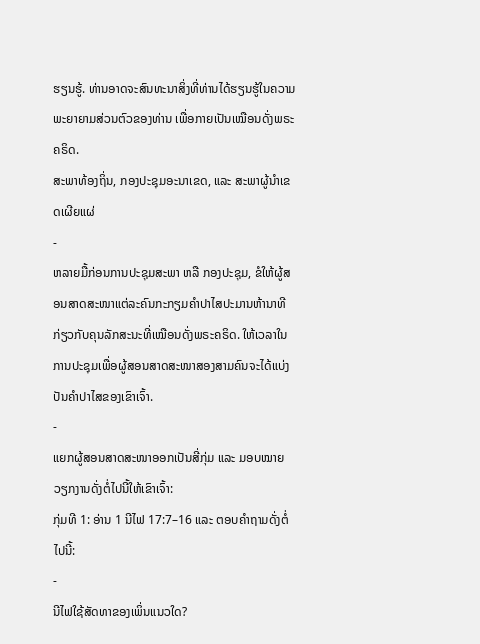ຮຽນຮູ້. ທ່ານອາດຈະສົນທະນາສິ່ງທີ່ທ່ານໄດ້ຮຽນຮູ້ໃນຄວາມພະຍາຍາມສ່ວນຕົວຂອງທ່ານ ເພື່ອກາຍເປັນເໝືອນດັ່ງພຣະຄຣິດ.
ສະພາທ້ອງຖິ່ນ, ກອງປະຊຸມອະນາເຂດ, ແລະ ສະພາຜູ້ນຳເຂດເຜີຍແຜ່
-
ຫລາຍມື້ກ່ອນການປະຊຸມສະພາ ຫລື ກອງປະຊຸມ, ຂໍໃຫ້ຜູ້ສອນສາດສະໜາແຕ່ລະຄົນກະກຽມຄຳປາໄສປະມານຫ້ານາທີກ່ຽວກັບຄຸນລັກສະນະທີ່ເໝືອນດັ່ງພຣະຄຣິດ. ໃຫ້ເວລາໃນການປະຊຸມເພື່ອຜູ້ສອນສາດສະໜາສອງສາມຄົນຈະໄດ້ແບ່ງປັນຄຳປາໄສຂອງເຂົາເຈົ້າ.
-
ແຍກຜູ້ສອນສາດສະໜາອອກເປັນສີ່ກຸ່ມ ແລະ ມອບໝາຍວຽກງານດັ່ງຕໍ່ໄປນີ້ໃຫ້ເຂົາເຈົ້າ:
ກຸ່ມທີ 1: ອ່ານ 1 ນີໄຟ 17:7–16 ແລະ ຕອບຄຳຖາມດັ່ງຕໍ່ໄປນີ້:
-
ນີໄຟໃຊ້ສັດທາຂອງເພິ່ນແນວໃດ?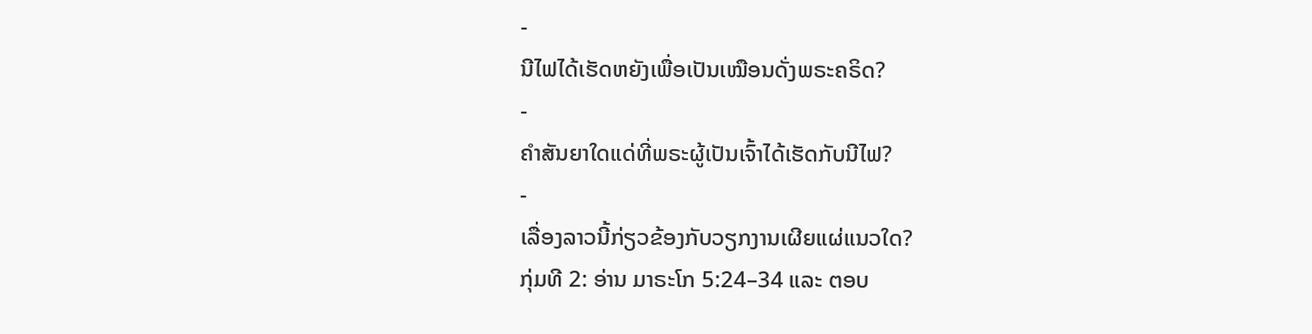-
ນີໄຟໄດ້ເຮັດຫຍັງເພື່ອເປັນເໝືອນດັ່ງພຣະຄຣິດ?
-
ຄຳສັນຍາໃດແດ່ທີ່ພຣະຜູ້ເປັນເຈົ້າໄດ້ເຮັດກັບນີໄຟ?
-
ເລື່ອງລາວນີ້ກ່ຽວຂ້ອງກັບວຽກງານເຜີຍແຜ່ແນວໃດ?
ກຸ່ມທີ 2: ອ່ານ ມາຣະໂກ 5:24–34 ແລະ ຕອບ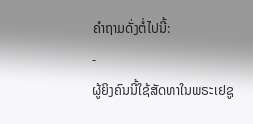ຄຳຖາມດັ່ງຕໍ່ໄປນີ້:
-
ຜູ້ຍິງຄົນນີ້ໃຊ້ສັດທາໃນພຣະເຢຊູ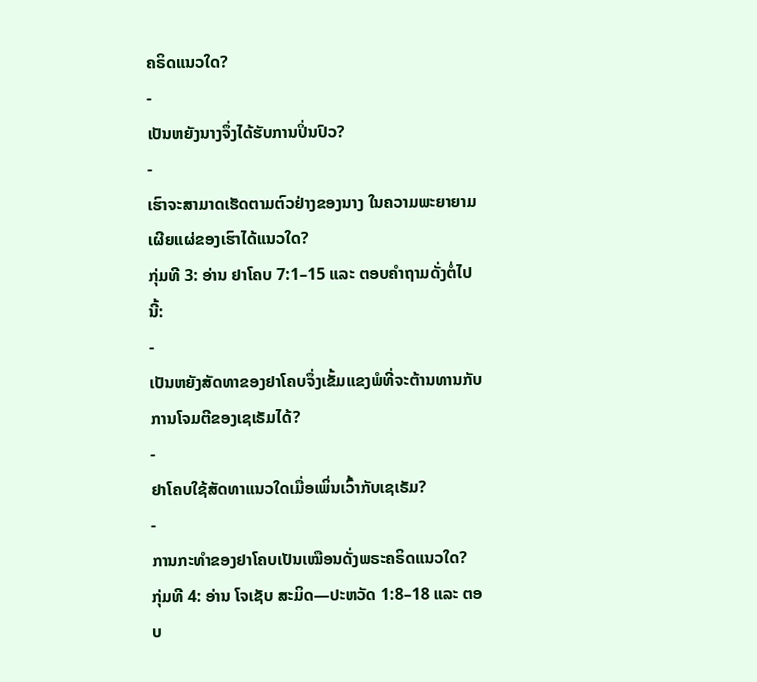ຄຣິດແນວໃດ?
-
ເປັນຫຍັງນາງຈຶ່ງໄດ້ຮັບການປິ່ນປົວ?
-
ເຮົາຈະສາມາດເຮັດຕາມຕົວຢ່າງຂອງນາງ ໃນຄວາມພະຍາຍາມເຜີຍແຜ່ຂອງເຮົາໄດ້ແນວໃດ?
ກຸ່ມທີ 3: ອ່ານ ຢາໂຄບ 7:1–15 ແລະ ຕອບຄຳຖາມດັ່ງຕໍ່ໄປນີ້:
-
ເປັນຫຍັງສັດທາຂອງຢາໂຄບຈຶ່ງເຂັ້ມແຂງພໍທີ່ຈະຕ້ານທານກັບການໂຈມຕີຂອງເຊເຣັມໄດ້?
-
ຢາໂຄບໃຊ້ສັດທາແນວໃດເມື່ອເພິ່ນເວົ້າກັບເຊເຣັມ?
-
ການກະທຳຂອງຢາໂຄບເປັນເໝືອນດັ່ງພຣະຄຣິດແນວໃດ?
ກຸ່ມທີ 4: ອ່ານ ໂຈເຊັບ ສະມິດ—ປະຫວັດ 1:8–18 ແລະ ຕອບ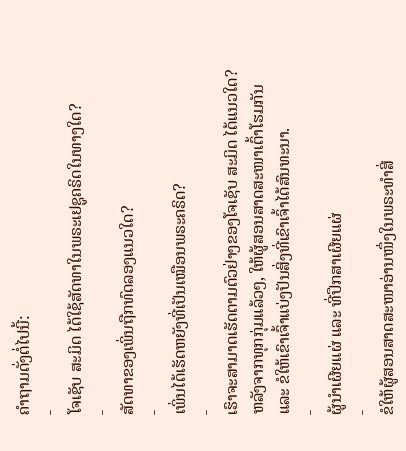ຄຳຖາມດັ່ງຕໍ່ໄປນີ້:
-
ໂຈເຊັບ ສະມິດ ໄດ້ໃຊ້ສັດທາໃນພຣະເຢຊູຄຣິດໃນທາງໃດ?
-
ສັດທາຂອງເພິ່ນຖືກທົດລອງແນວໃດ?
-
ເພິ່ນໄດ້ເຮັດຫຍັງທີ່ເປັນເໝືອນພຣະຄຣິດ?
-
ເຮົາຈະສາມາດເຮັດຕາມຕົວຢ່າງຂອງໂຈເຊັບ ສະມິດ ໄດ້ແນວໃດ?
ຫລັງຈາກທຸກກຸ່ມແລ້ວໆ, ໃຫ້ຜູ້ສອນສາດສະໜາເຕົ້າໂຮມກັນ ແລະ ຂໍໃຫ້ເຂົາເຈົ້າແບ່ງປັນສິ່ງທີ່ເຂົາເຈົ້າໄດ້ສົນທະນາ.
-
ຜູ້ນຳເຜີຍແຜ່ ແລະ ທີ່ປຶກສາເຜີຍແຜ່
-
ຂໍໃຫ້ຜູ້ສອນສາດສະໜາອ່ານໜຶ່ງໃນພຣະທຳສີ່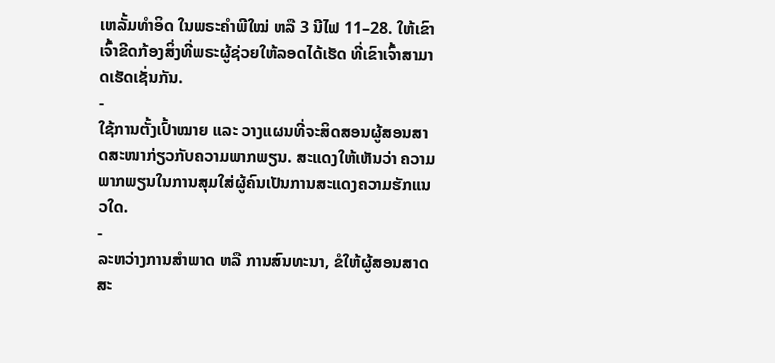ເຫລັ້ມທຳອິດ ໃນພຣະຄຳພີໃໝ່ ຫລື 3 ນີໄຟ 11–28. ໃຫ້ເຂົາເຈົ້າຂີດກ້ອງສິ່ງທີ່ພຣະຜູ້ຊ່ວຍໃຫ້ລອດໄດ້ເຮັດ ທີ່ເຂົາເຈົ້າສາມາດເຮັດເຊັ່ນກັນ.
-
ໃຊ້ການຕັ້ງເປົ້າໝາຍ ແລະ ວາງແຜນທີ່ຈະສິດສອນຜູ້ສອນສາດສະໜາກ່ຽວກັບຄວາມພາກພຽນ. ສະແດງໃຫ້ເຫັນວ່າ ຄວາມພາກພຽນໃນການສຸມໃສ່ຜູ້ຄົນເປັນການສະແດງຄວາມຮັກແນວໃດ.
-
ລະຫວ່າງການສຳພາດ ຫລື ການສົນທະນາ, ຂໍໃຫ້ຜູ້ສອນສາດສະ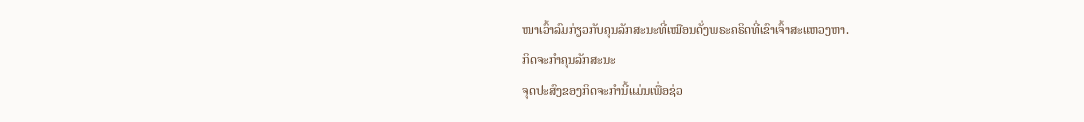ໜາເວົ້າລົມກ່ຽວກັບຄຸນລັກສະນະທີ່ເໝືອນດັ່ງພຣະຄຣິດທີ່ເຂົາເຈົ້າສະແຫວງຫາ.
ກິດຈະກຳຄຸນລັກສະນະ
ຈຸດປະສົງຂອງກິດຈະກຳນີ້ແມ່ນເພື່ອຊ່ວ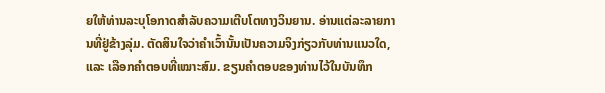ຍໃຫ້ທ່ານລະບຸໂອກາດສຳລັບຄວາມເຕີບໂຕທາງວິນຍານ. ອ່ານແຕ່ລະລາຍການທີ່ຢູ່ຂ້າງລຸ່ມ. ຕັດສິນໃຈວ່າຄຳເວົ້ານັ້ນເປັນຄວາມຈິງກ່ຽວກັບທ່ານແນວໃດ, ແລະ ເລືອກຄຳຕອບທີ່ເໝາະສົມ. ຂຽນຄຳຕອບຂອງທ່ານໄວ້ໃນບັນທຶກ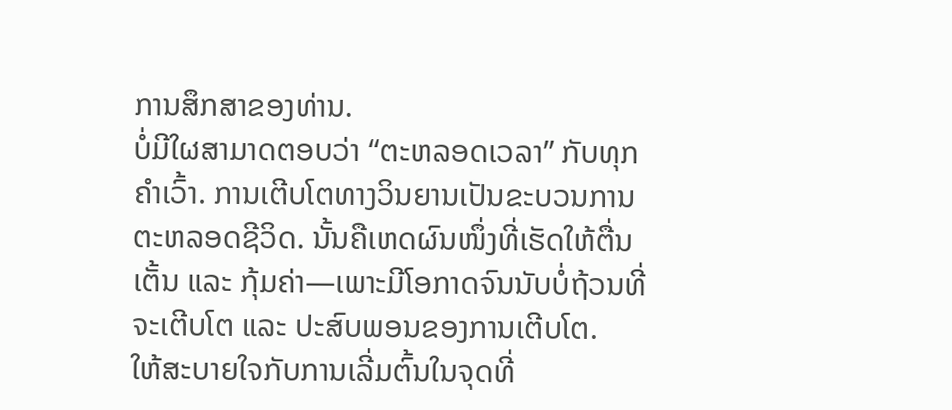ການສຶກສາຂອງທ່ານ.
ບໍ່ມີໃຜສາມາດຕອບວ່າ “ຕະຫລອດເວລາ” ກັບທຸກຄຳເວົ້າ. ການເຕີບໂຕທາງວິນຍານເປັນຂະບວນການຕະຫລອດຊີວິດ. ນັ້ນຄືເຫດຜົນໜຶ່ງທີ່ເຮັດໃຫ້ຕື່ນເຕັ້ນ ແລະ ກຸ້ມຄ່າ—ເພາະມີໂອກາດຈົນນັບບໍ່ຖ້ວນທີ່ຈະເຕີບໂຕ ແລະ ປະສົບພອນຂອງການເຕີບໂຕ.
ໃຫ້ສະບາຍໃຈກັບການເລີ່ມຕົ້ນໃນຈຸດທີ່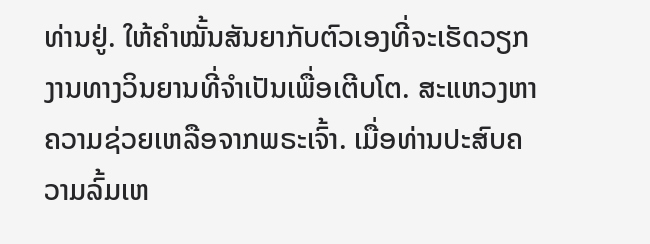ທ່ານຢູ່. ໃຫ້ຄຳໝັ້ນສັນຍາກັບຕົວເອງທີ່ຈະເຮັດວຽກງານທາງວິນຍານທີ່ຈຳເປັນເພື່ອເຕີບໂຕ. ສະແຫວງຫາຄວາມຊ່ວຍເຫລືອຈາກພຣະເຈົ້າ. ເມື່ອທ່ານປະສົບຄວາມລົ້ມເຫ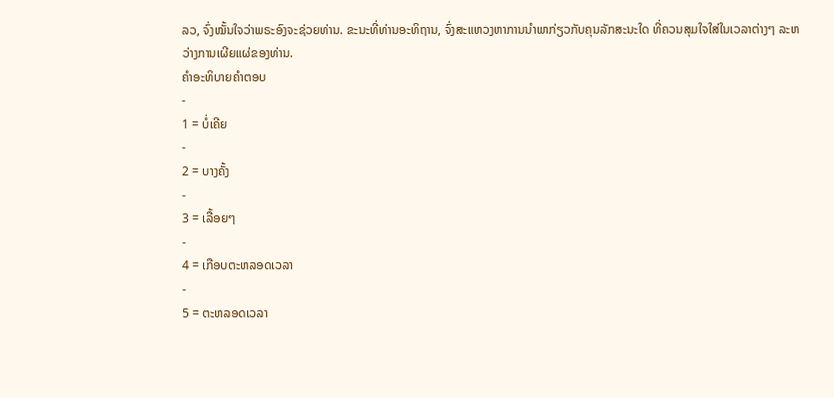ລວ, ຈົ່ງໝັ້ນໃຈວ່າພຣະອົງຈະຊ່ວຍທ່ານ. ຂະນະທີ່ທ່ານອະທິຖານ, ຈົ່ງສະແຫວງຫາການນຳພາກ່ຽວກັບຄຸນລັກສະນະໃດ ທີ່ຄວນສຸມໃຈໃສ່ໃນເວລາຕ່າງໆ ລະຫວ່າງການເຜີຍແຜ່ຂອງທ່ານ.
ຄຳອະທິບາຍຄຳຕອບ
-
1 = ບໍ່ເຄີຍ
-
2 = ບາງຄັ້ງ
-
3 = ເລື້ອຍໆ
-
4 = ເກືອບຕະຫລອດເວລາ
-
5 = ຕະຫລອດເວລາ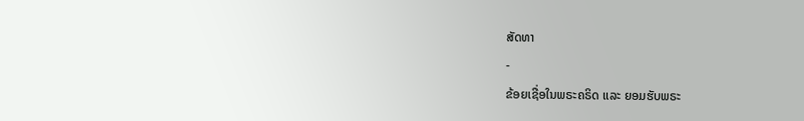ສັດທາ
-
ຂ້ອຍເຊື່ອໃນພຣະຄຣິດ ແລະ ຍອມຮັບພຣະ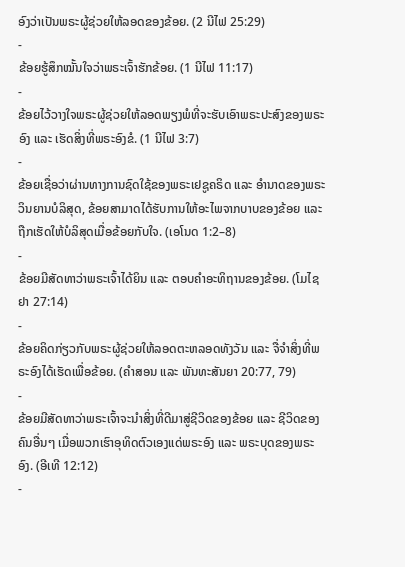ອົງວ່າເປັນພຣະຜູ້ຊ່ວຍໃຫ້ລອດຂອງຂ້ອຍ. (2 ນີໄຟ 25:29)
-
ຂ້ອຍຮູ້ສຶກໝັ້ນໃຈວ່າພຣະເຈົ້າຮັກຂ້ອຍ. (1 ນີໄຟ 11:17)
-
ຂ້ອຍໄວ້ວາງໃຈພຣະຜູ້ຊ່ວຍໃຫ້ລອດພຽງພໍທີ່ຈະຮັບເອົາພຣະປະສົງຂອງພຣະອົງ ແລະ ເຮັດສິ່ງທີ່ພຣະອົງຂໍ. (1 ນີໄຟ 3:7)
-
ຂ້ອຍເຊື່ອວ່າຜ່ານທາງການຊົດໃຊ້ຂອງພຣະເຢຊູຄຣິດ ແລະ ອຳນາດຂອງພຣະວິນຍານບໍລິສຸດ, ຂ້ອຍສາມາດໄດ້ຮັບການໃຫ້ອະໄພຈາກບາບຂອງຂ້ອຍ ແລະ ຖືກເຮັດໃຫ້ບໍລິສຸດເມື່ອຂ້ອຍກັບໃຈ. (ເອໂນດ 1:2–8)
-
ຂ້ອຍມີສັດທາວ່າພຣະເຈົ້າໄດ້ຍິນ ແລະ ຕອບຄຳອະທິຖານຂອງຂ້ອຍ. (ໂມໄຊຢາ 27:14)
-
ຂ້ອຍຄິດກ່ຽວກັບພຣະຜູ້ຊ່ວຍໃຫ້ລອດຕະຫລອດທັງວັນ ແລະ ຈື່ຈຳສິ່ງທີ່ພຣະອົງໄດ້ເຮັດເພື່ອຂ້ອຍ. (ຄຳສອນ ແລະ ພັນທະສັນຍາ 20:77, 79)
-
ຂ້ອຍມີສັດທາວ່າພຣະເຈົ້າຈະນຳສິ່ງທີ່ດີມາສູ່ຊີວິດຂອງຂ້ອຍ ແລະ ຊີວິດຂອງຄົນອື່ນໆ ເມື່ອພວກເຮົາອຸທິດຕົວເອງແດ່ພຣະອົງ ແລະ ພຣະບຸດຂອງພຣະອົງ. (ອີເທີ 12:12)
-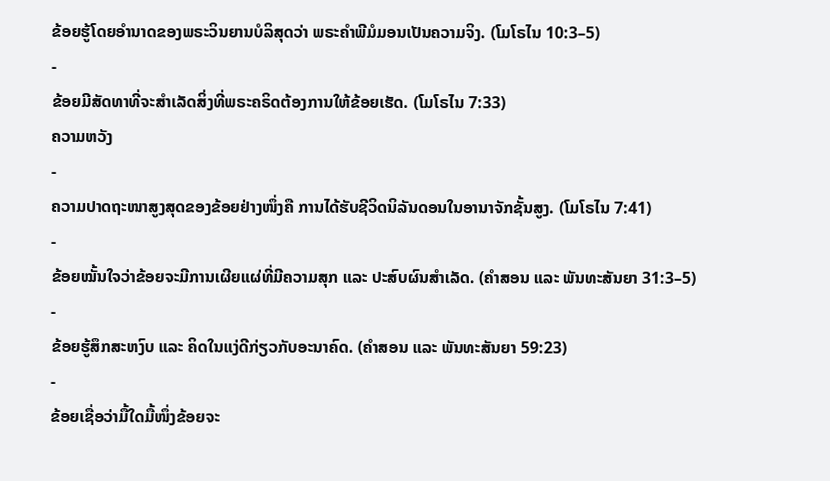ຂ້ອຍຮູ້ໂດຍອຳນາດຂອງພຣະວິນຍານບໍລິສຸດວ່າ ພຣະຄຳພີມໍມອນເປັນຄວາມຈິງ. (ໂມໂຣໄນ 10:3–5)
-
ຂ້ອຍມີສັດທາທີ່ຈະສຳເລັດສິ່ງທີ່ພຣະຄຣິດຕ້ອງການໃຫ້ຂ້ອຍເຮັດ. (ໂມໂຣໄນ 7:33)
ຄວາມຫວັງ
-
ຄວາມປາດຖະໜາສູງສຸດຂອງຂ້ອຍຢ່າງໜຶ່ງຄື ການໄດ້ຮັບຊີວິດນິລັນດອນໃນອານາຈັກຊັ້ນສູງ. (ໂມໂຣໄນ 7:41)
-
ຂ້ອຍໝັ້ນໃຈວ່າຂ້ອຍຈະມີການເຜີຍແຜ່ທີ່ມີຄວາມສຸກ ແລະ ປະສົບຜົນສຳເລັດ. (ຄຳສອນ ແລະ ພັນທະສັນຍາ 31:3–5)
-
ຂ້ອຍຮູ້ສຶກສະຫງົບ ແລະ ຄິດໃນແງ່ດີກ່ຽວກັບອະນາຄົດ. (ຄຳສອນ ແລະ ພັນທະສັນຍາ 59:23)
-
ຂ້ອຍເຊື່ອວ່າມື້ໃດມື້ໜຶ່ງຂ້ອຍຈະ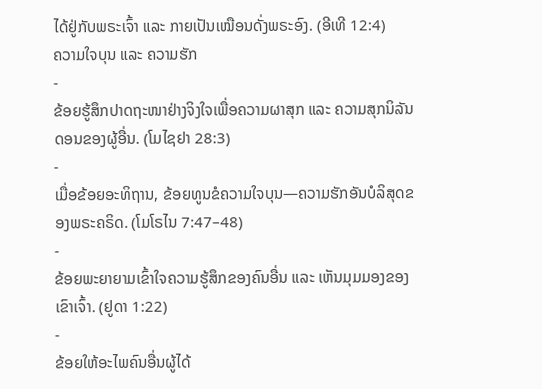ໄດ້ຢູ່ກັບພຣະເຈົ້າ ແລະ ກາຍເປັນເໝືອນດັ່ງພຣະອົງ. (ອີເທີ 12:4)
ຄວາມໃຈບຸນ ແລະ ຄວາມຮັກ
-
ຂ້ອຍຮູ້ສຶກປາດຖະໜາຢ່າງຈິງໃຈເພື່ອຄວາມຜາສຸກ ແລະ ຄວາມສຸກນິລັນດອນຂອງຜູ້ອື່ນ. (ໂມໄຊຢາ 28:3)
-
ເມື່ອຂ້ອຍອະທິຖານ, ຂ້ອຍທູນຂໍຄວາມໃຈບຸນ—ຄວາມຮັກອັນບໍລິສຸດຂອງພຣະຄຣິດ. (ໂມໂຣໄນ 7:47–48)
-
ຂ້ອຍພະຍາຍາມເຂົ້າໃຈຄວາມຮູ້ສຶກຂອງຄົນອື່ນ ແລະ ເຫັນມຸມມອງຂອງເຂົາເຈົ້າ. (ຢູດາ 1:22)
-
ຂ້ອຍໃຫ້ອະໄພຄົນອື່ນຜູ້ໄດ້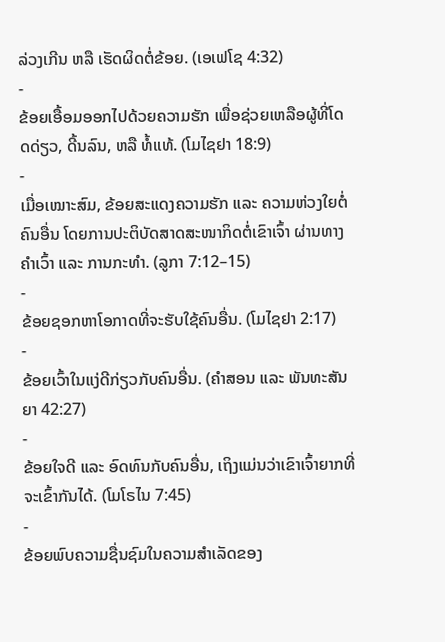ລ່ວງເກີນ ຫລື ເຮັດຜິດຕໍ່ຂ້ອຍ. (ເອເຟໂຊ 4:32)
-
ຂ້ອຍເອື້ອມອອກໄປດ້ວຍຄວາມຮັກ ເພື່ອຊ່ວຍເຫລືອຜູ້ທີ່ໂດດດ່ຽວ, ດີ້ນລົນ, ຫລື ທໍ້ແທ້. (ໂມໄຊຢາ 18:9)
-
ເມື່ອເໝາະສົມ, ຂ້ອຍສະແດງຄວາມຮັກ ແລະ ຄວາມຫ່ວງໃຍຕໍ່ຄົນອື່ນ ໂດຍການປະຕິບັດສາດສະໜາກິດຕໍ່ເຂົາເຈົ້າ ຜ່ານທາງຄຳເວົ້າ ແລະ ການກະທຳ. (ລູກາ 7:12–15)
-
ຂ້ອຍຊອກຫາໂອກາດທີ່ຈະຮັບໃຊ້ຄົນອື່ນ. (ໂມໄຊຢາ 2:17)
-
ຂ້ອຍເວົ້າໃນແງ່ດີກ່ຽວກັບຄົນອື່ນ. (ຄຳສອນ ແລະ ພັນທະສັນຍາ 42:27)
-
ຂ້ອຍໃຈດີ ແລະ ອົດທົນກັບຄົນອື່ນ, ເຖິງແມ່ນວ່າເຂົາເຈົ້າຍາກທີ່ຈະເຂົ້າກັນໄດ້. (ໂມໂຣໄນ 7:45)
-
ຂ້ອຍພົບຄວາມຊື່ນຊົມໃນຄວາມສຳເລັດຂອງ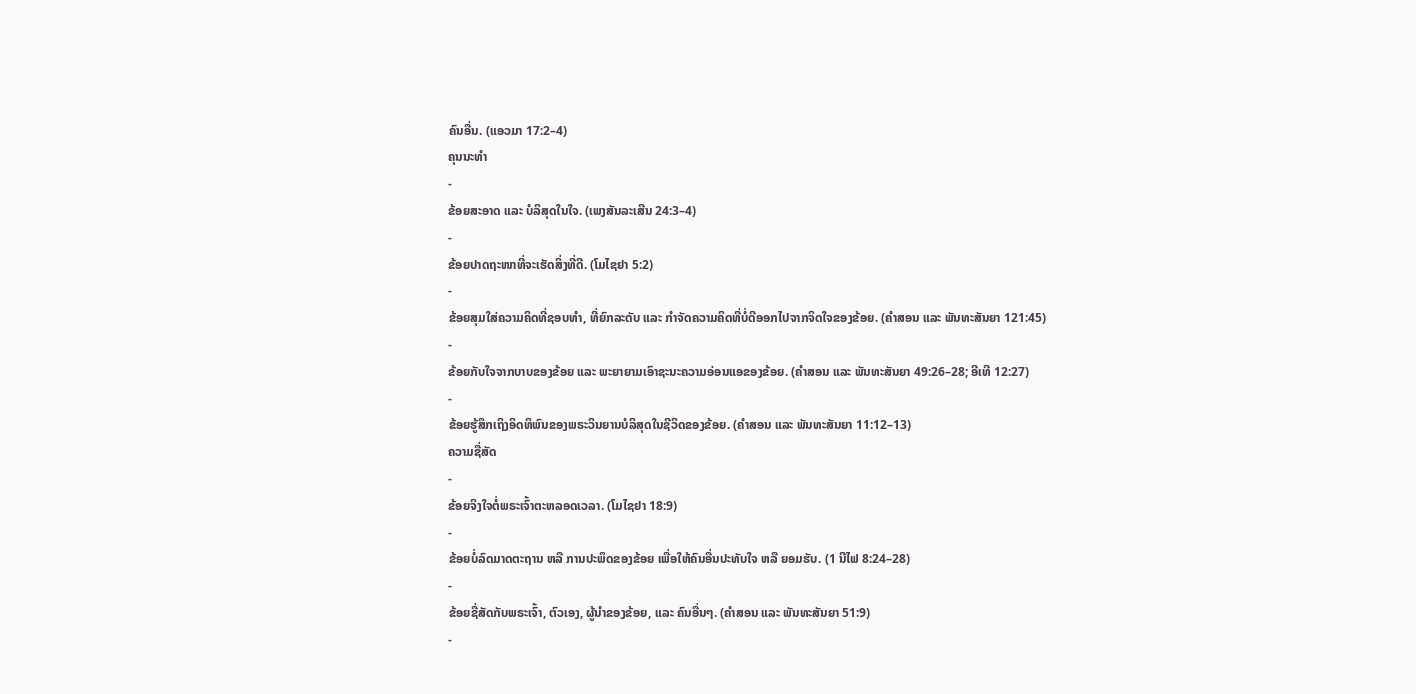ຄົນອື່ນ. (ແອວມາ 17:2–4)
ຄຸນນະທຳ
-
ຂ້ອຍສະອາດ ແລະ ບໍລິສຸດໃນໃຈ. (ເພງສັນລະເສີນ 24:3–4)
-
ຂ້ອຍປາດຖະໜາທີ່ຈະເຮັດສິ່ງທີ່ດີ. (ໂມໄຊຢາ 5:2)
-
ຂ້ອຍສຸມໃສ່ຄວາມຄິດທີ່ຊອບທຳ, ທີ່ຍົກລະດັບ ແລະ ກຳຈັດຄວາມຄິດທີ່ບໍ່ດີອອກໄປຈາກຈິດໃຈຂອງຂ້ອຍ. (ຄຳສອນ ແລະ ພັນທະສັນຍາ 121:45)
-
ຂ້ອຍກັບໃຈຈາກບາບຂອງຂ້ອຍ ແລະ ພະຍາຍາມເອົາຊະນະຄວາມອ່ອນແອຂອງຂ້ອຍ. (ຄຳສອນ ແລະ ພັນທະສັນຍາ 49:26–28; ອີເທີ 12:27)
-
ຂ້ອຍຮູ້ສຶກເຖິງອິດທິພົນຂອງພຣະວິນຍານບໍລິສຸດໃນຊີວິດຂອງຂ້ອຍ. (ຄຳສອນ ແລະ ພັນທະສັນຍາ 11:12–13)
ຄວາມຊື່ສັດ
-
ຂ້ອຍຈິງໃຈຕໍ່ພຣະເຈົ້າຕະຫລອດເວລາ. (ໂມໄຊຢາ 18:9)
-
ຂ້ອຍບໍ່ລົດມາດຕະຖານ ຫລື ການປະພຶດຂອງຂ້ອຍ ເພື່ອໃຫ້ຄົນອື່ນປະທັບໃຈ ຫລື ຍອມຮັບ. (1 ນີໄຟ 8:24–28)
-
ຂ້ອຍຊື່ສັດກັບພຣະເຈົ້າ, ຕົວເອງ, ຜູ້ນຳຂອງຂ້ອຍ, ແລະ ຄົນອື່ນໆ. (ຄຳສອນ ແລະ ພັນທະສັນຍາ 51:9)
-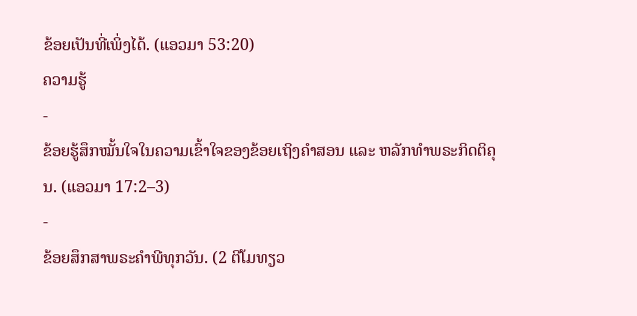ຂ້ອຍເປັນທີ່ເພິ່ງໄດ້. (ແອວມາ 53:20)
ຄວາມຮູ້
-
ຂ້ອຍຮູ້ສຶກໝັ້ນໃຈໃນຄວາມເຂົ້າໃຈຂອງຂ້ອຍເຖິງຄຳສອນ ແລະ ຫລັກທຳພຣະກິດຕິຄຸນ. (ແອວມາ 17:2–3)
-
ຂ້ອຍສຶກສາພຣະຄຳພີທຸກວັນ. (2 ຕີໂມທຽວ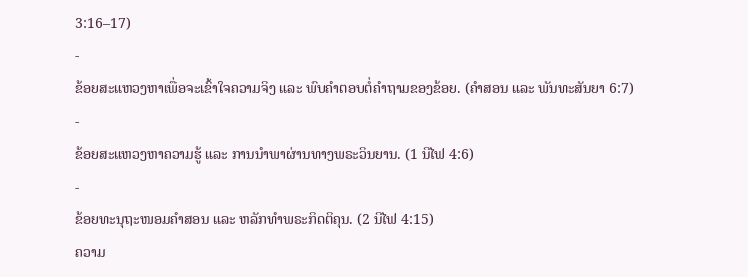3:16–17)
-
ຂ້ອຍສະແຫວງຫາເພື່ອຈະເຂົ້າໃຈຄວາມຈິງ ແລະ ພົບຄຳຕອບຕໍ່ຄຳຖາມຂອງຂ້ອຍ. (ຄຳສອນ ແລະ ພັນທະສັນຍາ 6:7)
-
ຂ້ອຍສະແຫວງຫາຄວາມຮູ້ ແລະ ການນຳພາຜ່ານທາງພຣະວິນຍານ. (1 ນີໄຟ 4:6)
-
ຂ້ອຍທະນຸຖະໜອມຄຳສອນ ແລະ ຫລັກທຳພຣະກິດຕິຄຸນ. (2 ນີໄຟ 4:15)
ຄວາມ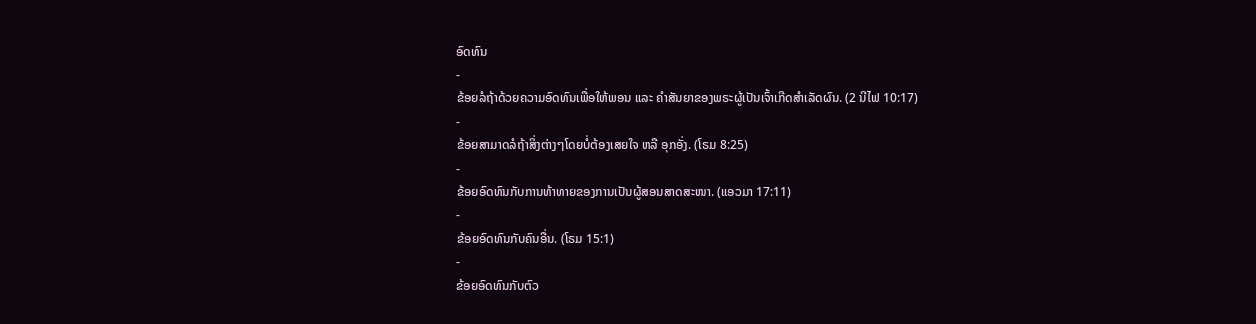ອົດທົນ
-
ຂ້ອຍລໍຖ້າດ້ວຍຄວາມອົດທົນເພື່ອໃຫ້ພອນ ແລະ ຄຳສັນຍາຂອງພຣະຜູ້ເປັນເຈົ້າເກີດສຳເລັດຜົນ. (2 ນີໄຟ 10:17)
-
ຂ້ອຍສາມາດລໍຖ້າສິ່ງຕ່າງໆໂດຍບໍ່ຕ້ອງເສຍໃຈ ຫລື ອຸກອັ່ງ. (ໂຣມ 8:25)
-
ຂ້ອຍອົດທົນກັບການທ້າທາຍຂອງການເປັນຜູ້ສອນສາດສະໜາ. (ແອວມາ 17:11)
-
ຂ້ອຍອົດທົນກັບຄົນອື່ນ. (ໂຣມ 15:1)
-
ຂ້ອຍອົດທົນກັບຕົວ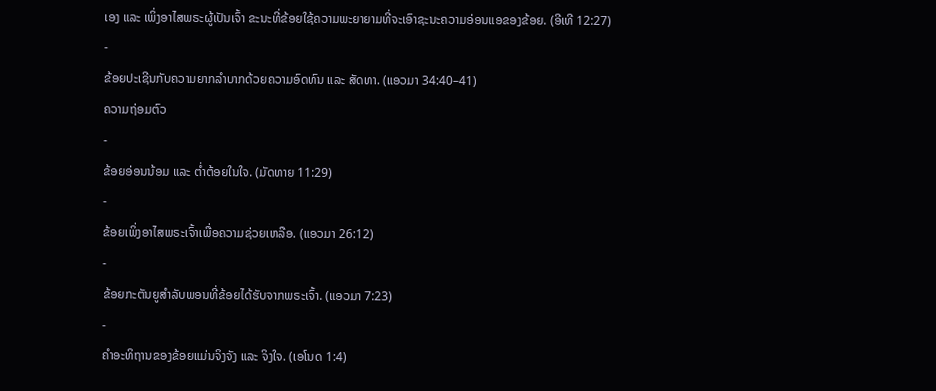ເອງ ແລະ ເພິ່ງອາໄສພຣະຜູ້ເປັນເຈົ້າ ຂະນະທີ່ຂ້ອຍໃຊ້ຄວາມພະຍາຍາມທີ່ຈະເອົາຊະນະຄວາມອ່ອນແອຂອງຂ້ອຍ. (ອີເທີ 12:27)
-
ຂ້ອຍປະເຊີນກັບຄວາມຍາກລຳບາກດ້ວຍຄວາມອົດທົນ ແລະ ສັດທາ. (ແອວມາ 34:40–41)
ຄວາມຖ່ອມຕົວ
-
ຂ້ອຍອ່ອນນ້ອມ ແລະ ຕ່ຳຕ້ອຍໃນໃຈ. (ມັດທາຍ 11:29)
-
ຂ້ອຍເພິ່ງອາໄສພຣະເຈົ້າເພື່ອຄວາມຊ່ວຍເຫລືອ. (ແອວມາ 26:12)
-
ຂ້ອຍກະຕັນຍູສຳລັບພອນທີ່ຂ້ອຍໄດ້ຮັບຈາກພຣະເຈົ້າ. (ແອວມາ 7:23)
-
ຄຳອະທິຖານຂອງຂ້ອຍແມ່ນຈິງຈັງ ແລະ ຈິງໃຈ. (ເອໂນດ 1:4)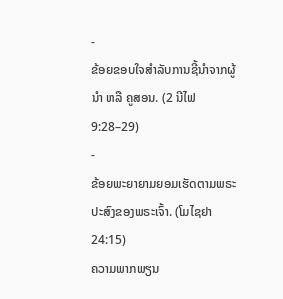-
ຂ້ອຍຂອບໃຈສຳລັບການຊີ້ນຳຈາກຜູ້ນຳ ຫລື ຄູສອນ. (2 ນີໄຟ 9:28–29)
-
ຂ້ອຍພະຍາຍາມຍອມເຮັດຕາມພຣະປະສົງຂອງພຣະເຈົ້າ. (ໂມໄຊຢາ 24:15)
ຄວາມພາກພຽນ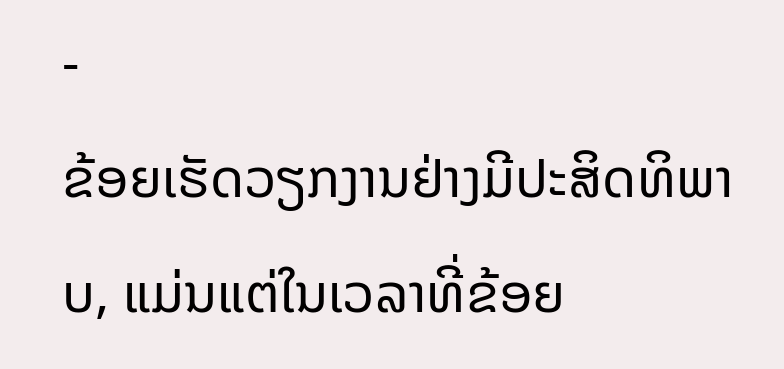-
ຂ້ອຍເຮັດວຽກງານຢ່າງມີປະສິດທິພາບ, ແມ່ນແຕ່ໃນເວລາທີ່ຂ້ອຍ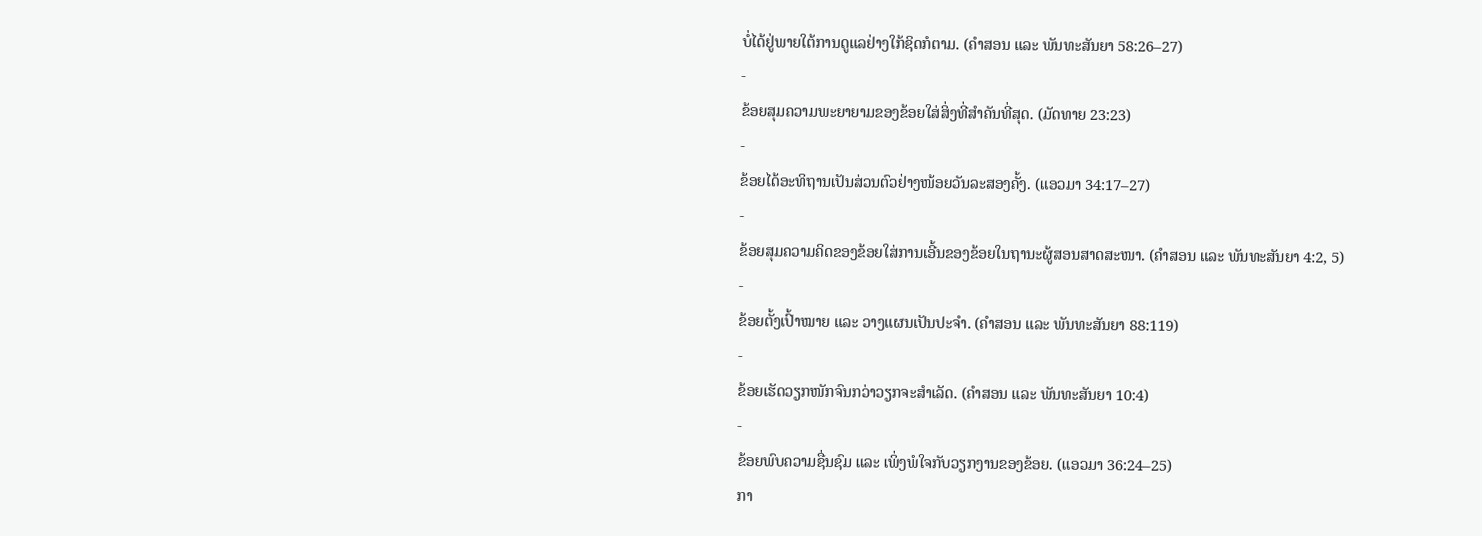ບໍ່ໄດ້ຢູ່ພາຍໃຕ້ການດູແລຢ່າງໃກ້ຊິດກໍຕາມ. (ຄຳສອນ ແລະ ພັນທະສັນຍາ 58:26–27)
-
ຂ້ອຍສຸມຄວາມພະຍາຍາມຂອງຂ້ອຍໃສ່ສິ່ງທີ່ສຳຄັນທີ່ສຸດ. (ມັດທາຍ 23:23)
-
ຂ້ອຍໄດ້ອະທິຖານເປັນສ່ວນຕົວຢ່າງໜ້ອຍວັນລະສອງຄັ້ງ. (ແອວມາ 34:17–27)
-
ຂ້ອຍສຸມຄວາມຄິດຂອງຂ້ອຍໃສ່ການເອີ້ນຂອງຂ້ອຍໃນຖານະຜູ້ສອນສາດສະໜາ. (ຄຳສອນ ແລະ ພັນທະສັນຍາ 4:2, 5)
-
ຂ້ອຍຕັ້ງເປົ້າໝາຍ ແລະ ວາງແຜນເປັນປະຈຳ. (ຄຳສອນ ແລະ ພັນທະສັນຍາ 88:119)
-
ຂ້ອຍເຮັດວຽກໜັກຈົນກວ່າວຽກຈະສຳເລັດ. (ຄຳສອນ ແລະ ພັນທະສັນຍາ 10:4)
-
ຂ້ອຍພົບຄວາມຊື່ນຊົມ ແລະ ເພິ່ງພໍໃຈກັບວຽກງານຂອງຂ້ອຍ. (ແອວມາ 36:24–25)
ກາ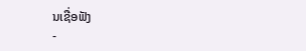ນເຊື່ອຟັງ
-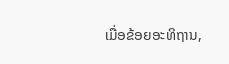ເມື່ອຂ້ອຍອະທິຖານ,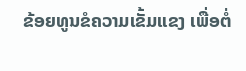ຂ້ອຍທູນຂໍຄວາມເຂັ້ມແຂງ ເພື່ອຕໍ່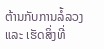ຕ້ານກັບການລໍ້ລວງ ແລະ ເຮັດສິ່ງທີ່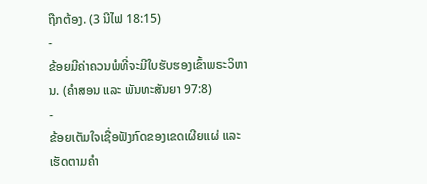ຖືກຕ້ອງ. (3 ນີໄຟ 18:15)
-
ຂ້ອຍມີຄ່າຄວນພໍທີ່ຈະມີໃບຮັບຮອງເຂົ້າພຣະວິຫານ. (ຄຳສອນ ແລະ ພັນທະສັນຍາ 97:8)
-
ຂ້ອຍເຕັມໃຈເຊື່ອຟັງກົດຂອງເຂດເຜີຍແຜ່ ແລະ ເຮັດຕາມຄຳ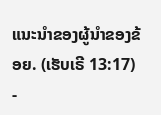ແນະນຳຂອງຜູ້ນຳຂອງຂ້ອຍ. (ເຮັບເຣີ 13:17)
-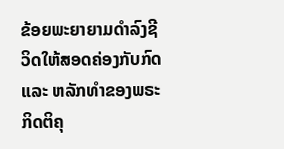ຂ້ອຍພະຍາຍາມດຳລົງຊີວິດໃຫ້ສອດຄ່ອງກັບກົດ ແລະ ຫລັກທຳຂອງພຣະກິດຕິຄຸ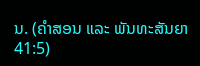ນ. (ຄຳສອນ ແລະ ພັນທະສັນຍາ 41:5)